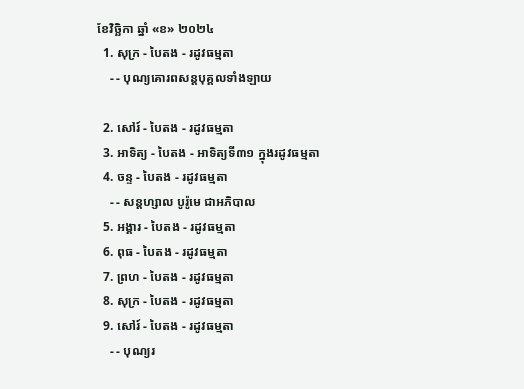ខែវិច្ឆិកា ឆ្នាំ «ខ» ២០២៤
  1. សុក្រ - បៃតង - រដូវធម្មតា
    - - បុណ្យគោរពសន្ដបុគ្គលទាំងឡាយ

  2. សៅរ៍ - បៃតង - រដូវធម្មតា
  3. អាទិត្យ - បៃតង - អាទិត្យទី៣១ ក្នុងរដូវធម្មតា
  4. ចន្ទ - បៃតង - រដូវធម្មតា
    - - សន្ដហ្សាល បូរ៉ូមេ ជាអភិបាល
  5. អង្គារ - បៃតង - រដូវធម្មតា
  6. ពុធ - បៃតង - រដូវធម្មតា
  7. ព្រហ - បៃតង - រដូវធម្មតា
  8. សុក្រ - បៃតង - រដូវធម្មតា
  9. សៅរ៍ - បៃតង - រដូវធម្មតា
    - - បុណ្យរ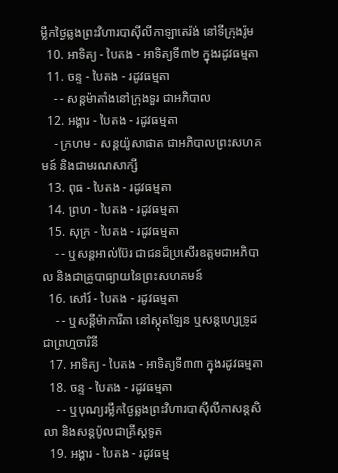ម្លឹកថ្ងៃឆ្លងព្រះវិហារបាស៊ីលីកាឡាតេរ៉ង់ នៅទីក្រុងរ៉ូម
  10. អាទិត្យ - បៃតង - អាទិត្យទី៣២ ក្នុងរដូវធម្មតា
  11. ចន្ទ - បៃតង - រដូវធម្មតា
    - - សន្ដម៉ាតាំងនៅក្រុងទួរ ជាអភិបាល
  12. អង្គារ - បៃតង - រដូវធម្មតា
    - ក្រហម - សន្ដយ៉ូសាផាត ជាអភិបាលព្រះសហគមន៍ និងជាមរណសាក្សី
  13. ពុធ - បៃតង - រដូវធម្មតា
  14. ព្រហ - បៃតង - រដូវធម្មតា
  15. សុក្រ - បៃតង - រដូវធម្មតា
    - - ឬសន្ដអាល់ប៊ែរ ជាជនដ៏ប្រសើរឧត្ដមជាអភិបាល និងជាគ្រូបាធ្យាយនៃព្រះសហគមន៍
  16. សៅរ៍ - បៃតង - រដូវធម្មតា
    - - ឬសន្ដីម៉ាការីតា នៅស្កុតឡែន ឬសន្ដហ្សេទ្រូដ ជាព្រហ្មចារិនី
  17. អាទិត្យ - បៃតង - អាទិត្យទី៣៣ ក្នុងរដូវធម្មតា
  18. ចន្ទ - បៃតង - រដូវធម្មតា
    - - ឬបុណ្យរម្លឹកថ្ងៃឆ្លងព្រះវិហារបាស៊ីលីកាសន្ដសិលា និងសន្ដប៉ូលជាគ្រីស្ដទូត
  19. អង្គារ - បៃតង - រដូវធម្ម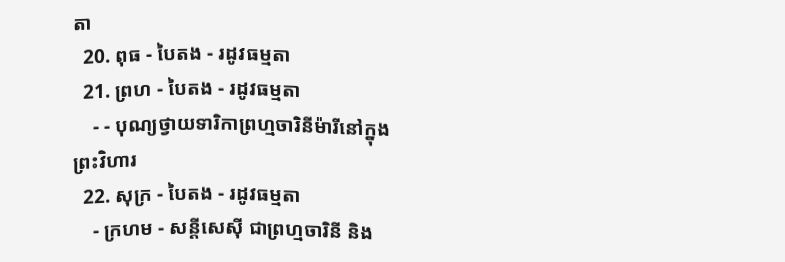តា
  20. ពុធ - បៃតង - រដូវធម្មតា
  21. ព្រហ - បៃតង - រដូវធម្មតា
    - - បុណ្យថ្វាយទារិកាព្រហ្មចារិនីម៉ារីនៅក្នុងព្រះវិហារ
  22. សុក្រ - បៃតង - រដូវធម្មតា
    - ក្រហម - សន្ដីសេស៊ី ជាព្រហ្មចារិនី និង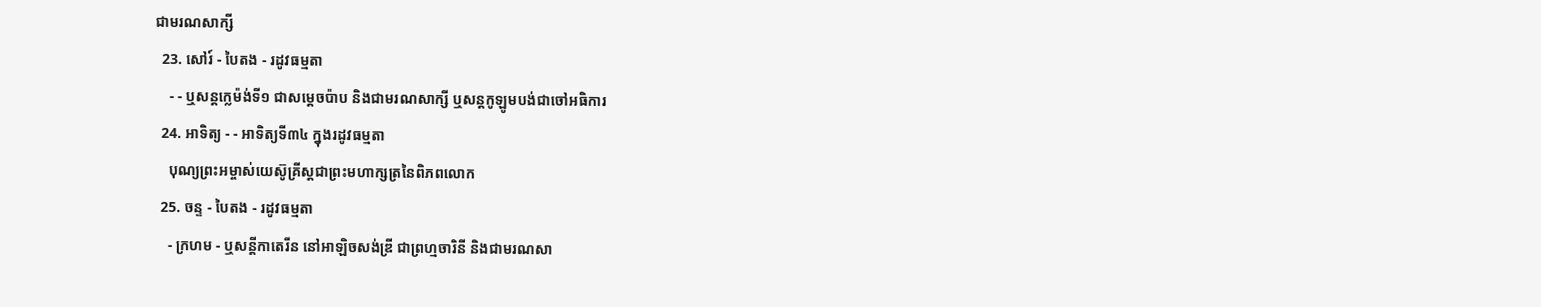ជាមរណសាក្សី
  23. សៅរ៍ - បៃតង - រដូវធម្មតា
    - - ឬសន្ដក្លេម៉ង់ទី១ ជាសម្ដេចប៉ាប និងជាមរណសាក្សី ឬសន្ដកូឡូមបង់ជាចៅអធិការ
  24. អាទិត្យ - - អាទិត្យទី៣៤ ក្នុងរដូវធម្មតា
    បុណ្យព្រះអម្ចាស់យេស៊ូគ្រីស្ដជាព្រះមហាក្សត្រនៃពិភពលោក
  25. ចន្ទ - បៃតង - រដូវធម្មតា
    - ក្រហម - ឬសន្ដីកាតេរីន នៅអាឡិចសង់ឌ្រី ជាព្រហ្មចារិនី និងជាមរណសា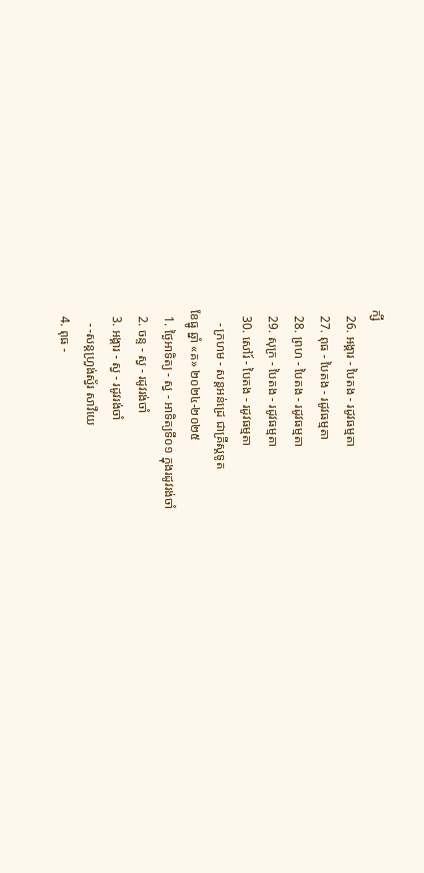ក្សី
  26. អង្គារ - បៃតង - រដូវធម្មតា
  27. ពុធ - បៃតង - រដូវធម្មតា
  28. ព្រហ - បៃតង - រដូវធម្មតា
  29. សុក្រ - បៃតង - រដូវធម្មតា
  30. សៅរ៍ - បៃតង - រដូវធម្មតា
    - ក្រហម - សន្ដអន់ដ្រេ ជាគ្រីស្ដទូត
ខែធ្នូ ឆ្នាំ «គ» ២០២៤-២០២៥
  1. ថ្ងៃអាទិត្យ - ស្វ - អាទិត្យទី០១ ក្នុងរដូវរង់ចាំ
  2. ចន្ទ - ស្វ - រដូវរង់ចាំ
  3. អង្គារ - ស្វ - រដូវរង់ចាំ
    - -សន្ដហ្វ្រង់ស្វ័រ សាវីយេ
  4. ពុធ -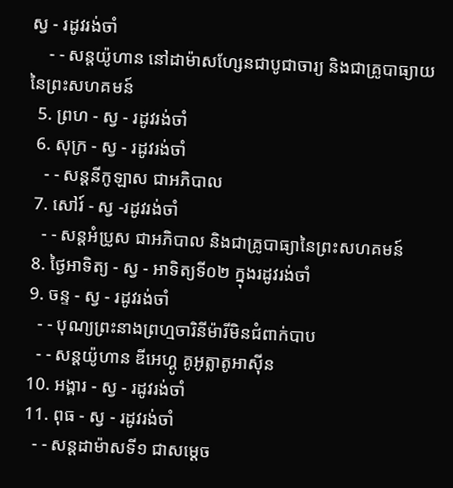ស្វ - រដូវរង់ចាំ
    - - សន្ដយ៉ូហាន នៅដាម៉ាសហ្សែនជាបូជាចារ្យ និងជាគ្រូបាធ្យាយនៃព្រះសហគមន៍
  5. ព្រហ - ស្វ - រដូវរង់ចាំ
  6. សុក្រ - ស្វ - រដូវរង់ចាំ
    - - សន្ដនីកូឡាស ជាអភិបាល
  7. សៅរ៍ - ស្វ -រដូវរង់ចាំ
    - - សន្ដអំប្រូស ជាអភិបាល និងជាគ្រូបាធ្យានៃព្រះសហគមន៍
  8. ថ្ងៃអាទិត្យ - ស្វ - អាទិត្យទី០២ ក្នុងរដូវរង់ចាំ
  9. ចន្ទ - ស្វ - រដូវរង់ចាំ
    - - បុណ្យព្រះនាងព្រហ្មចារិនីម៉ារីមិនជំពាក់បាប
    - - សន្ដយ៉ូហាន ឌីអេហ្គូ គូអូត្លាតូអាស៊ីន
  10. អង្គារ - ស្វ - រដូវរង់ចាំ
  11. ពុធ - ស្វ - រដូវរង់ចាំ
    - - សន្ដដាម៉ាសទី១ ជាសម្ដេច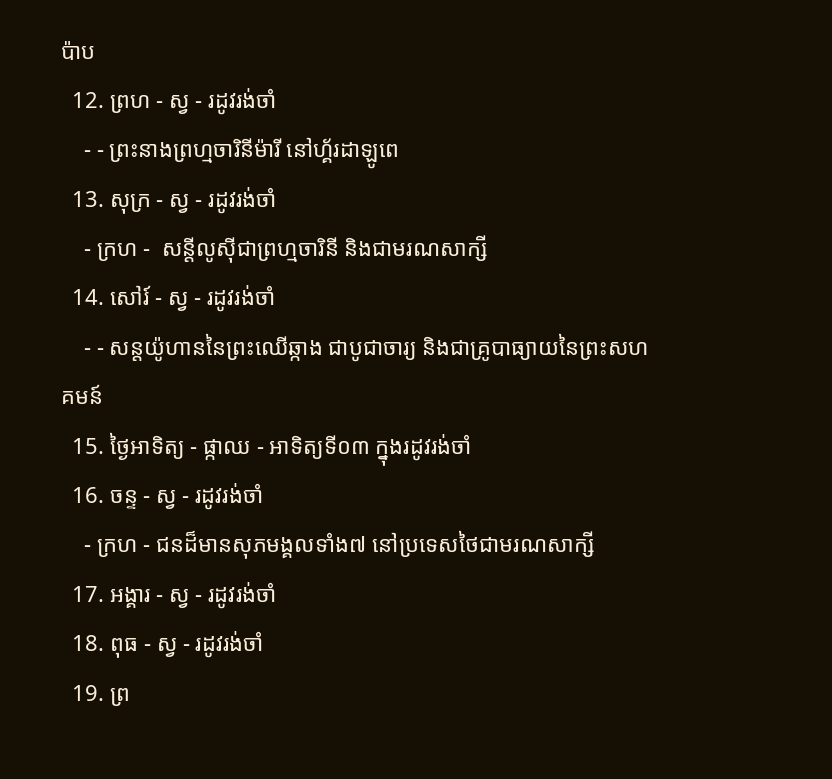ប៉ាប
  12. ព្រហ - ស្វ - រដូវរង់ចាំ
    - - ព្រះនាងព្រហ្មចារិនីម៉ារី នៅហ្គ័រដាឡូពេ
  13. សុក្រ - ស្វ - រដូវរង់ចាំ
    - ក្រហ -  សន្ដីលូស៊ីជាព្រហ្មចារិនី និងជាមរណសាក្សី
  14. សៅរ៍ - ស្វ - រដូវរង់ចាំ
    - - សន្ដយ៉ូហាននៃព្រះឈើឆ្កាង ជាបូជាចារ្យ និងជាគ្រូបាធ្យាយនៃព្រះសហគមន៍
  15. ថ្ងៃអាទិត្យ - ផ្កាឈ - អាទិត្យទី០៣ ក្នុងរដូវរង់ចាំ
  16. ចន្ទ - ស្វ - រដូវរង់ចាំ
    - ក្រហ - ជនដ៏មានសុភមង្គលទាំង៧ នៅប្រទេសថៃជាមរណសាក្សី
  17. អង្គារ - ស្វ - រដូវរង់ចាំ
  18. ពុធ - ស្វ - រដូវរង់ចាំ
  19. ព្រ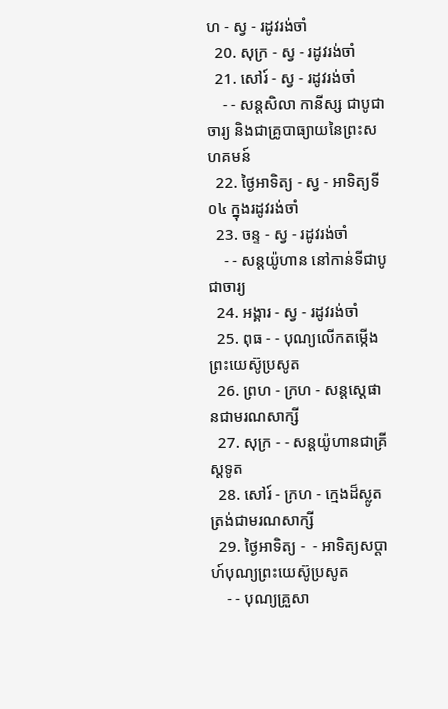ហ - ស្វ - រដូវរង់ចាំ
  20. សុក្រ - ស្វ - រដូវរង់ចាំ
  21. សៅរ៍ - ស្វ - រដូវរង់ចាំ
    - - សន្ដសិលា កានីស្ស ជាបូជាចារ្យ និងជាគ្រូបាធ្យាយនៃព្រះសហគមន៍
  22. ថ្ងៃអាទិត្យ - ស្វ - អាទិត្យទី០៤ ក្នុងរដូវរង់ចាំ
  23. ចន្ទ - ស្វ - រដូវរង់ចាំ
    - - សន្ដយ៉ូហាន នៅកាន់ទីជាបូជាចារ្យ
  24. អង្គារ - ស្វ - រដូវរង់ចាំ
  25. ពុធ - - បុណ្យលើកតម្កើងព្រះយេស៊ូប្រសូត
  26. ព្រហ - ក្រហ - សន្តស្តេផានជាមរណសាក្សី
  27. សុក្រ - - សន្តយ៉ូហានជាគ្រីស្តទូត
  28. សៅរ៍ - ក្រហ - ក្មេងដ៏ស្លូតត្រង់ជាមរណសាក្សី
  29. ថ្ងៃអាទិត្យ -  - អាទិត្យសប្ដាហ៍បុណ្យព្រះយេស៊ូប្រសូត
    - - បុណ្យគ្រួសា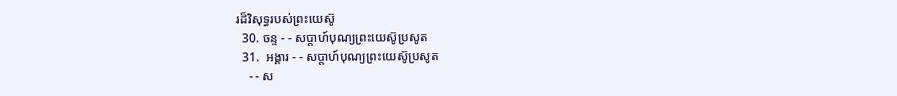រដ៏វិសុទ្ធរបស់ព្រះយេស៊ូ
  30. ចន្ទ - - សប្ដាហ៍បុណ្យព្រះយេស៊ូប្រសូត
  31.  អង្គារ - - សប្ដាហ៍បុណ្យព្រះយេស៊ូប្រសូត
    - - ស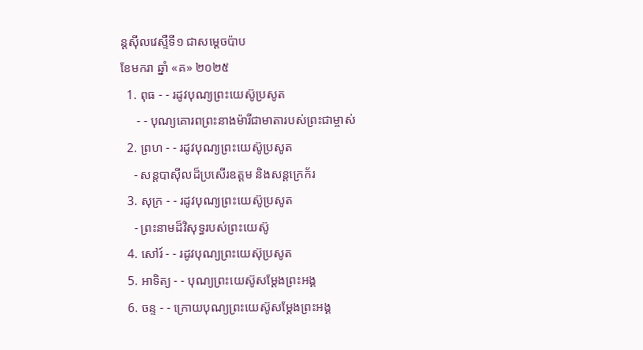ន្ដស៊ីលវេស្ទឺទី១ ជាសម្ដេចប៉ាប
ខែមករា ឆ្នាំ «គ» ២០២៥
  1. ពុធ - - រដូវបុណ្យព្រះយេស៊ូប្រសូត
     - - បុណ្យគោរពព្រះនាងម៉ារីជាមាតារបស់ព្រះជាម្ចាស់
  2. ព្រហ - - រដូវបុណ្យព្រះយេស៊ូប្រសូត
    - សន្ដបាស៊ីលដ៏ប្រសើរឧត្ដម និងសន្ដក្រេក័រ
  3. សុក្រ - - រដូវបុណ្យព្រះយេស៊ូប្រសូត
    - ព្រះនាមដ៏វិសុទ្ធរបស់ព្រះយេស៊ូ
  4. សៅរ៍ - - រដូវបុណ្យព្រះយេស៊ុប្រសូត
  5. អាទិត្យ - - បុណ្យព្រះយេស៊ូសម្ដែងព្រះអង្គ
  6. ចន្ទ - - ក្រោយបុណ្យព្រះយេស៊ូសម្ដែងព្រះអង្គ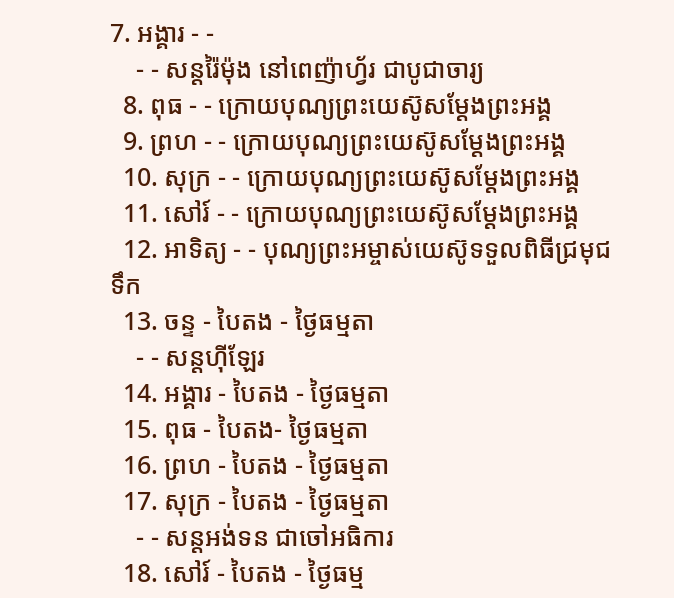7. អង្គារ - -
    - - សន្ដរ៉ៃម៉ុង នៅពេញ៉ាហ្វ័រ ជាបូជាចារ្យ
  8. ពុធ - - ក្រោយបុណ្យព្រះយេស៊ូសម្ដែងព្រះអង្គ
  9. ព្រហ - - ក្រោយបុណ្យព្រះយេស៊ូសម្ដែងព្រះអង្គ
  10. សុក្រ - - ក្រោយបុណ្យព្រះយេស៊ូសម្ដែងព្រះអង្គ
  11. សៅរ៍ - - ក្រោយបុណ្យព្រះយេស៊ូសម្ដែងព្រះអង្គ
  12. អាទិត្យ - - បុណ្យព្រះអម្ចាស់យេស៊ូទទួលពិធីជ្រមុជទឹក
  13. ចន្ទ - បៃតង - ថ្ងៃធម្មតា
    - - សន្ដហ៊ីឡែរ
  14. អង្គារ - បៃតង - ថ្ងៃធម្មតា
  15. ពុធ - បៃតង- ថ្ងៃធម្មតា
  16. ព្រហ - បៃតង - ថ្ងៃធម្មតា
  17. សុក្រ - បៃតង - ថ្ងៃធម្មតា
    - - សន្ដអង់ទន ជាចៅអធិការ
  18. សៅរ៍ - បៃតង - ថ្ងៃធម្ម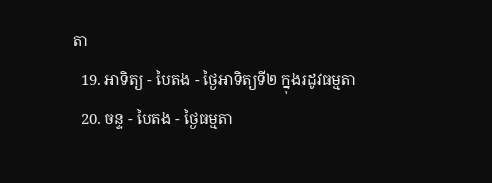តា
  19. អាទិត្យ - បៃតង - ថ្ងៃអាទិត្យទី២ ក្នុងរដូវធម្មតា
  20. ចន្ទ - បៃតង - ថ្ងៃធម្មតា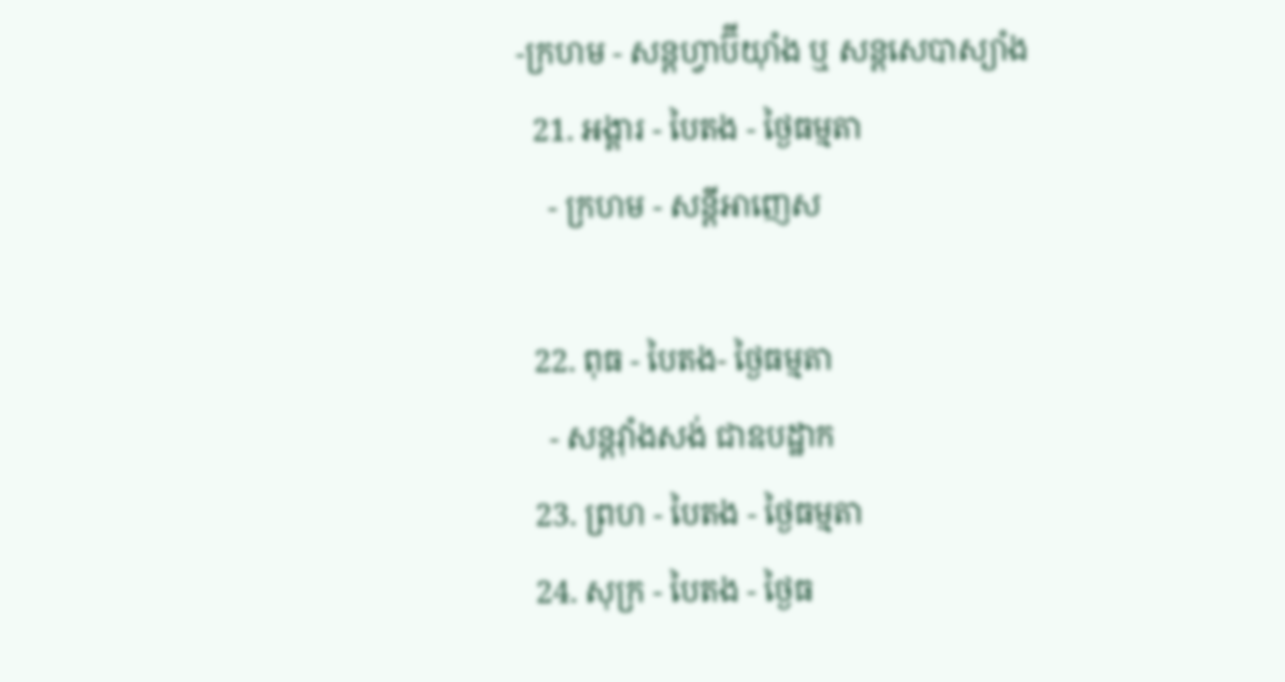-ក្រហម - សន្ដហ្វាប៊ីយ៉ាំង ឬ សន្ដសេបាស្យាំង
  21. អង្គារ - បៃតង - ថ្ងៃធម្មតា
    - ក្រហម - សន្ដីអាញេស

  22. ពុធ - បៃតង- ថ្ងៃធម្មតា
    - សន្ដវ៉ាំងសង់ ជាឧបដ្ឋាក
  23. ព្រហ - បៃតង - ថ្ងៃធម្មតា
  24. សុក្រ - បៃតង - ថ្ងៃធ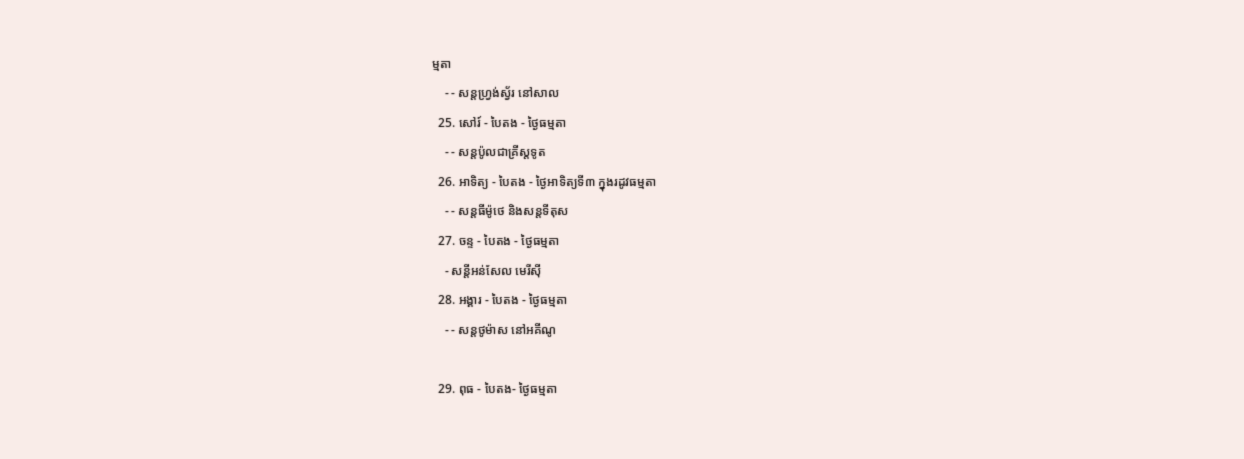ម្មតា
    - - សន្ដហ្វ្រង់ស្វ័រ នៅសាល
  25. សៅរ៍ - បៃតង - ថ្ងៃធម្មតា
    - - សន្ដប៉ូលជាគ្រីស្ដទូត
  26. អាទិត្យ - បៃតង - ថ្ងៃអាទិត្យទី៣ ក្នុងរដូវធម្មតា
    - - សន្ដធីម៉ូថេ និងសន្ដទីតុស
  27. ចន្ទ - បៃតង - ថ្ងៃធម្មតា
    - សន្ដីអន់សែល មេរីស៊ី
  28. អង្គារ - បៃតង - ថ្ងៃធម្មតា
    - - សន្ដថូម៉ាស នៅអគីណូ

  29. ពុធ - បៃតង- ថ្ងៃធម្មតា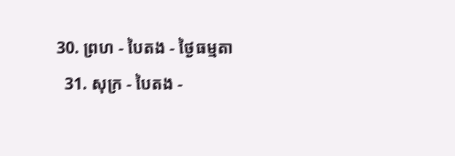30. ព្រហ - បៃតង - ថ្ងៃធម្មតា
  31. សុក្រ - បៃតង -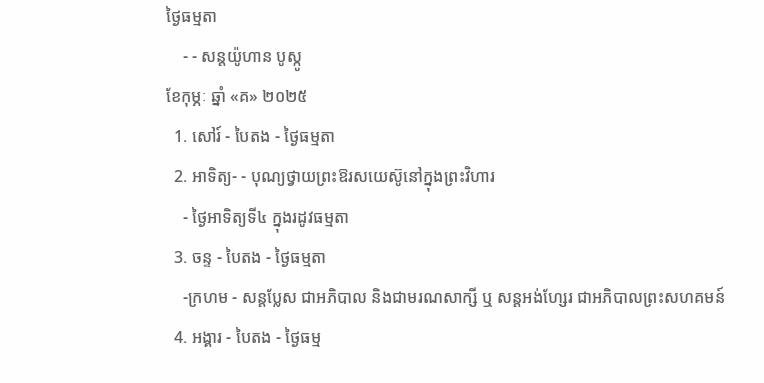ថ្ងៃធម្មតា
    - - សន្ដយ៉ូហាន បូស្កូ
ខែកុម្ភៈ ឆ្នាំ «គ» ២០២៥
  1. សៅរ៍ - បៃតង - ថ្ងៃធម្មតា
  2. អាទិត្យ- - បុណ្យថ្វាយព្រះឱរសយេស៊ូនៅក្នុងព្រះវិហារ
    - ថ្ងៃអាទិត្យទី៤ ក្នុងរដូវធម្មតា
  3. ចន្ទ - បៃតង - ថ្ងៃធម្មតា
    -ក្រហម - សន្ដប្លែស ជាអភិបាល និងជាមរណសាក្សី ឬ សន្ដអង់ហ្សែរ ជាអភិបាលព្រះសហគមន៍
  4. អង្គារ - បៃតង - ថ្ងៃធម្ម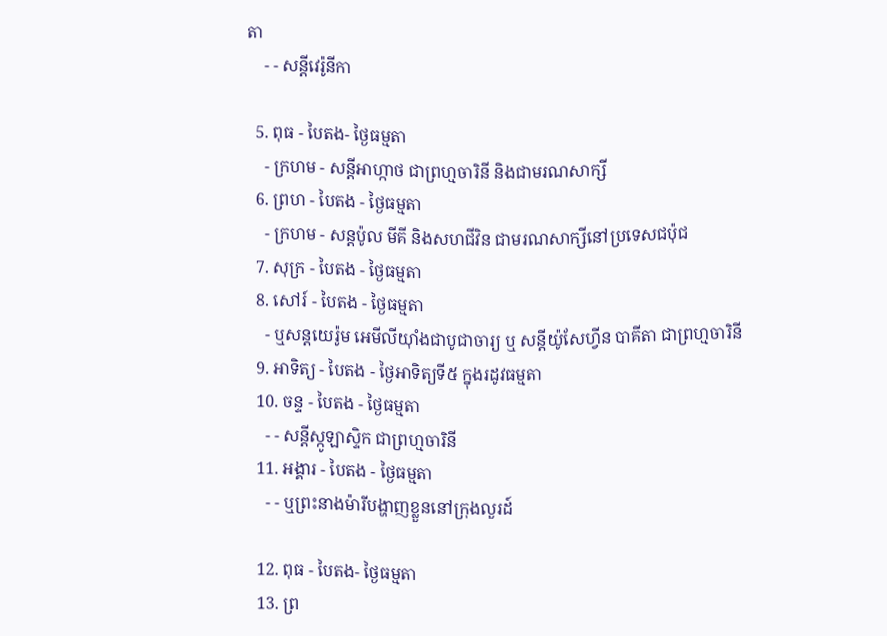តា
    - - សន្ដីវេរ៉ូនីកា

  5. ពុធ - បៃតង- ថ្ងៃធម្មតា
    - ក្រហម - សន្ដីអាហ្កាថ ជាព្រហ្មចារិនី និងជាមរណសាក្សី
  6. ព្រហ - បៃតង - ថ្ងៃធម្មតា
    - ក្រហម - សន្ដប៉ូល មីគី និងសហជីវិន ជាមរណសាក្សីនៅប្រទេសជប៉ុជ
  7. សុក្រ - បៃតង - ថ្ងៃធម្មតា
  8. សៅរ៍ - បៃតង - ថ្ងៃធម្មតា
    - ឬសន្ដយេរ៉ូម អេមីលីយ៉ាំងជាបូជាចារ្យ ឬ សន្ដីយ៉ូសែហ្វីន បាគីតា ជាព្រហ្មចារិនី
  9. អាទិត្យ - បៃតង - ថ្ងៃអាទិត្យទី៥ ក្នុងរដូវធម្មតា
  10. ចន្ទ - បៃតង - ថ្ងៃធម្មតា
    - - សន្ដីស្កូឡាស្ទិក ជាព្រហ្មចារិនី
  11. អង្គារ - បៃតង - ថ្ងៃធម្មតា
    - - ឬព្រះនាងម៉ារីបង្ហាញខ្លួននៅក្រុងលួរដ៍

  12. ពុធ - បៃតង- ថ្ងៃធម្មតា
  13. ព្រ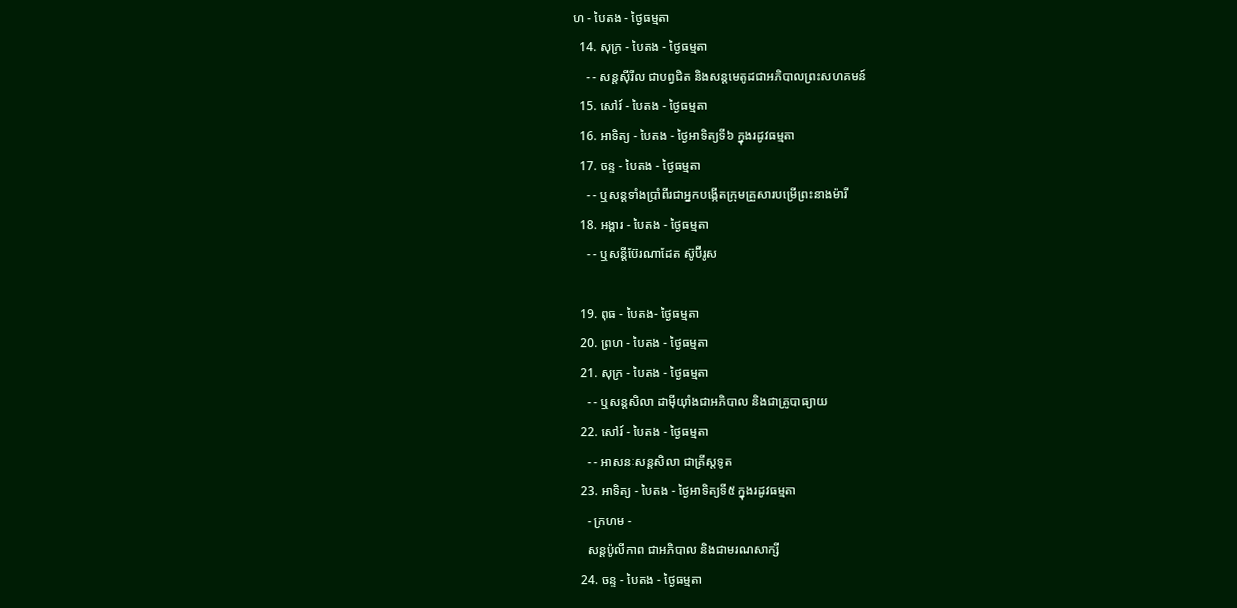ហ - បៃតង - ថ្ងៃធម្មតា
  14. សុក្រ - បៃតង - ថ្ងៃធម្មតា
    - - សន្ដស៊ីរីល ជាបព្វជិត និងសន្ដមេតូដជាអភិបាលព្រះសហគមន៍
  15. សៅរ៍ - បៃតង - ថ្ងៃធម្មតា
  16. អាទិត្យ - បៃតង - ថ្ងៃអាទិត្យទី៦ ក្នុងរដូវធម្មតា
  17. ចន្ទ - បៃតង - ថ្ងៃធម្មតា
    - - ឬសន្ដទាំងប្រាំពីរជាអ្នកបង្កើតក្រុមគ្រួសារបម្រើព្រះនាងម៉ារី
  18. អង្គារ - បៃតង - ថ្ងៃធម្មតា
    - - ឬសន្ដីប៊ែរណាដែត ស៊ូប៊ីរូស

  19. ពុធ - បៃតង- ថ្ងៃធម្មតា
  20. ព្រហ - បៃតង - ថ្ងៃធម្មតា
  21. សុក្រ - បៃតង - ថ្ងៃធម្មតា
    - - ឬសន្ដសិលា ដាម៉ីយ៉ាំងជាអភិបាល និងជាគ្រូបាធ្យាយ
  22. សៅរ៍ - បៃតង - ថ្ងៃធម្មតា
    - - អាសនៈសន្ដសិលា ជាគ្រីស្ដទូត
  23. អាទិត្យ - បៃតង - ថ្ងៃអាទិត្យទី៥ ក្នុងរដូវធម្មតា
    - ក្រហម -
    សន្ដប៉ូលីកាព ជាអភិបាល និងជាមរណសាក្សី
  24. ចន្ទ - បៃតង - ថ្ងៃធម្មតា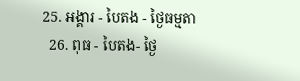25. អង្គារ - បៃតង - ថ្ងៃធម្មតា
  26. ពុធ - បៃតង- ថ្ងៃ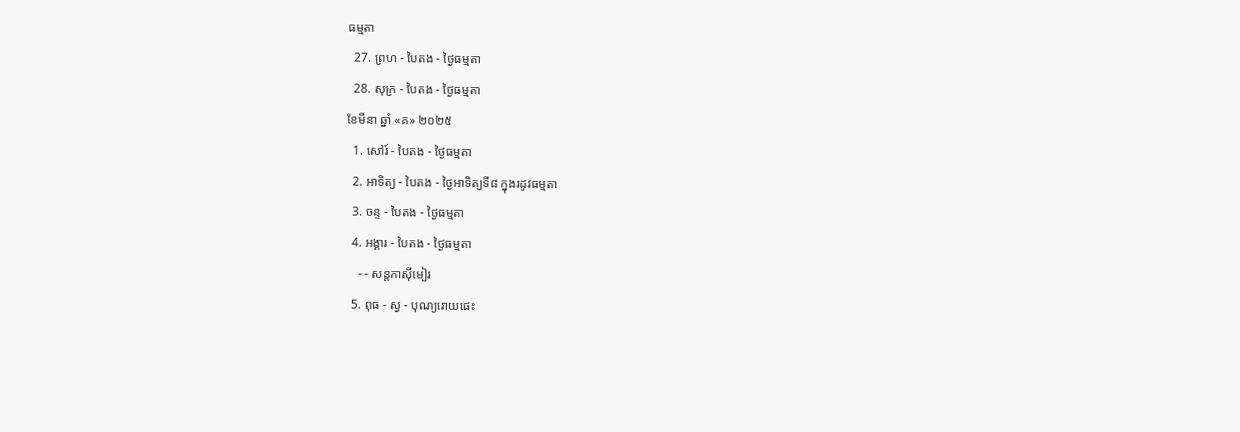ធម្មតា
  27. ព្រហ - បៃតង - ថ្ងៃធម្មតា
  28. សុក្រ - បៃតង - ថ្ងៃធម្មតា
ខែមីនា ឆ្នាំ «គ» ២០២៥
  1. សៅរ៍ - បៃតង - ថ្ងៃធម្មតា
  2. អាទិត្យ - បៃតង - ថ្ងៃអាទិត្យទី៨ ក្នុងរដូវធម្មតា
  3. ចន្ទ - បៃតង - ថ្ងៃធម្មតា
  4. អង្គារ - បៃតង - ថ្ងៃធម្មតា
    - - សន្ដកាស៊ីមៀរ
  5. ពុធ - ស្វ - បុណ្យរោយផេះ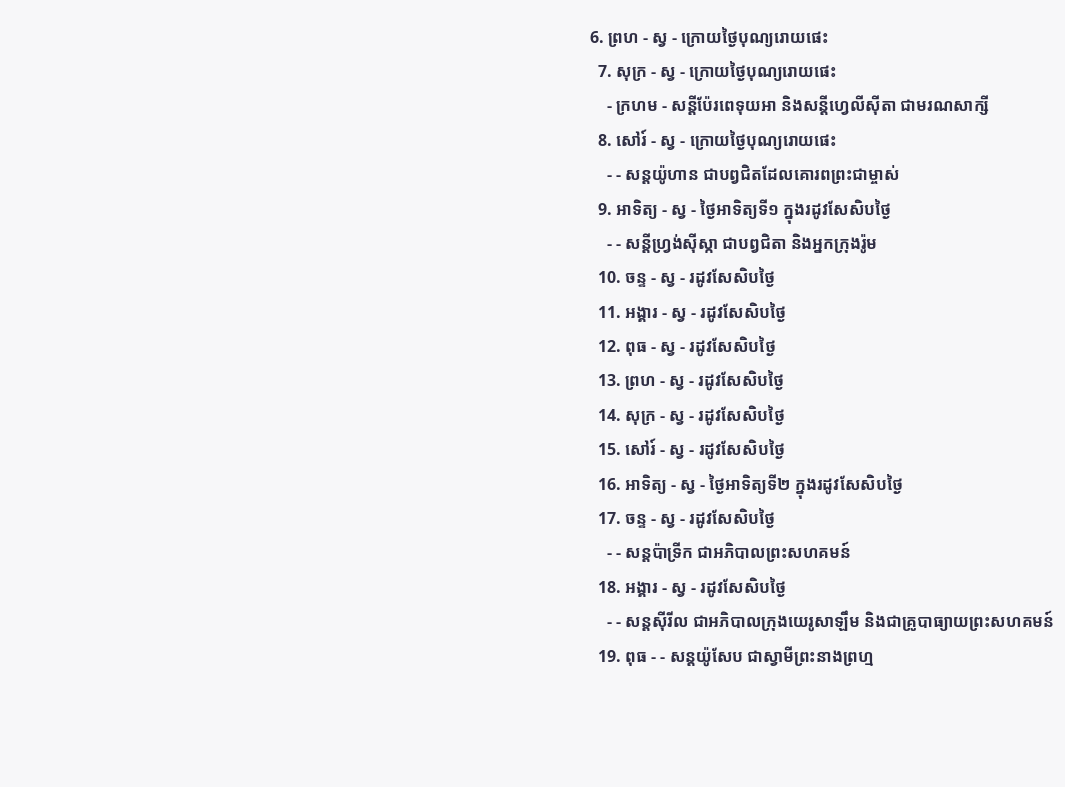6. ព្រហ - ស្វ - ក្រោយថ្ងៃបុណ្យរោយផេះ
  7. សុក្រ - ស្វ - ក្រោយថ្ងៃបុណ្យរោយផេះ
    - ក្រហម - សន្ដីប៉ែរពេទុយអា និងសន្ដីហ្វេលីស៊ីតា ជាមរណសាក្សី
  8. សៅរ៍ - ស្វ - ក្រោយថ្ងៃបុណ្យរោយផេះ
    - - សន្ដយ៉ូហាន ជាបព្វជិតដែលគោរពព្រះជាម្ចាស់
  9. អាទិត្យ - ស្វ - ថ្ងៃអាទិត្យទី១ ក្នុងរដូវសែសិបថ្ងៃ
    - - សន្ដីហ្វ្រង់ស៊ីស្កា ជាបព្វជិតា និងអ្នកក្រុងរ៉ូម
  10. ចន្ទ - ស្វ - រដូវសែសិបថ្ងៃ
  11. អង្គារ - ស្វ - រដូវសែសិបថ្ងៃ
  12. ពុធ - ស្វ - រដូវសែសិបថ្ងៃ
  13. ព្រហ - ស្វ - រដូវសែសិបថ្ងៃ
  14. សុក្រ - ស្វ - រដូវសែសិបថ្ងៃ
  15. សៅរ៍ - ស្វ - រដូវសែសិបថ្ងៃ
  16. អាទិត្យ - ស្វ - ថ្ងៃអាទិត្យទី២ ក្នុងរដូវសែសិបថ្ងៃ
  17. ចន្ទ - ស្វ - រដូវសែសិបថ្ងៃ
    - - សន្ដប៉ាទ្រីក ជាអភិបាលព្រះសហគមន៍
  18. អង្គារ - ស្វ - រដូវសែសិបថ្ងៃ
    - - សន្ដស៊ីរីល ជាអភិបាលក្រុងយេរូសាឡឹម និងជាគ្រូបាធ្យាយព្រះសហគមន៍
  19. ពុធ - - សន្ដយ៉ូសែប ជាស្វាមីព្រះនាងព្រហ្ម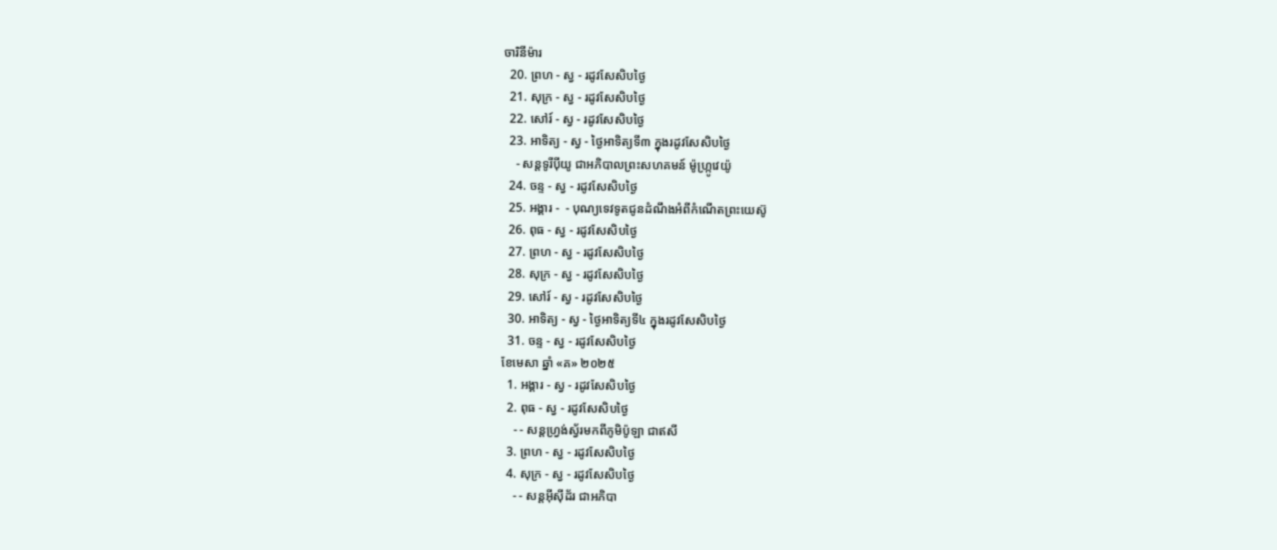ចារិនីម៉ារ
  20. ព្រហ - ស្វ - រដូវសែសិបថ្ងៃ
  21. សុក្រ - ស្វ - រដូវសែសិបថ្ងៃ
  22. សៅរ៍ - ស្វ - រដូវសែសិបថ្ងៃ
  23. អាទិត្យ - ស្វ - ថ្ងៃអាទិត្យទី៣ ក្នុងរដូវសែសិបថ្ងៃ
    - សន្ដទូរីប៉ីយូ ជាអភិបាលព្រះសហគមន៍ ម៉ូហ្ក្រូវេយ៉ូ
  24. ចន្ទ - ស្វ - រដូវសែសិបថ្ងៃ
  25. អង្គារ -  - បុណ្យទេវទូតជូនដំណឹងអំពីកំណើតព្រះយេស៊ូ
  26. ពុធ - ស្វ - រដូវសែសិបថ្ងៃ
  27. ព្រហ - ស្វ - រដូវសែសិបថ្ងៃ
  28. សុក្រ - ស្វ - រដូវសែសិបថ្ងៃ
  29. សៅរ៍ - ស្វ - រដូវសែសិបថ្ងៃ
  30. អាទិត្យ - ស្វ - ថ្ងៃអាទិត្យទី៤ ក្នុងរដូវសែសិបថ្ងៃ
  31. ចន្ទ - ស្វ - រដូវសែសិបថ្ងៃ
ខែមេសា ឆ្នាំ «គ» ២០២៥
  1. អង្គារ - ស្វ - រដូវសែសិបថ្ងៃ
  2. ពុធ - ស្វ - រដូវសែសិបថ្ងៃ
    - - សន្ដហ្វ្រង់ស្វ័រមកពីភូមិប៉ូឡា ជាឥសី
  3. ព្រហ - ស្វ - រដូវសែសិបថ្ងៃ
  4. សុក្រ - ស្វ - រដូវសែសិបថ្ងៃ
    - - សន្ដអ៊ីស៊ីដ័រ ជាអភិបា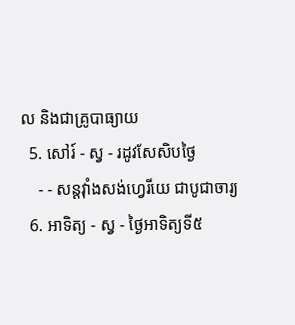ល និងជាគ្រូបាធ្យាយ
  5. សៅរ៍ - ស្វ - រដូវសែសិបថ្ងៃ
    - - សន្ដវ៉ាំងសង់ហ្វេរីយេ ជាបូជាចារ្យ
  6. អាទិត្យ - ស្វ - ថ្ងៃអាទិត្យទី៥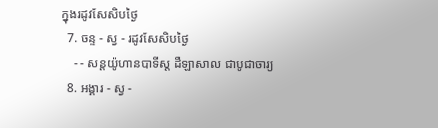ក្នុងរដូវសែសិបថ្ងៃ
  7. ចន្ទ - ស្វ - រដូវសែសិបថ្ងៃ
    - - សន្ដយ៉ូហានបាទីស្ដ ដឺឡាសាល ជាបូជាចារ្យ
  8. អង្គារ - ស្វ -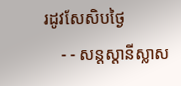រដូវសែសិបថ្ងៃ
    - - សន្ដស្ដានីស្លាស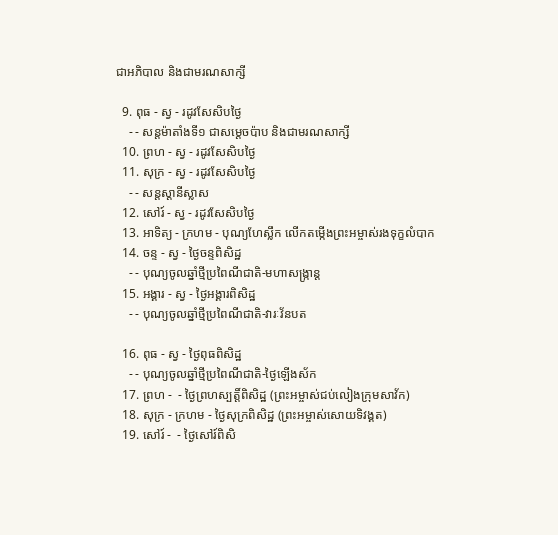ជាអភិបាល និងជាមរណសាក្សី

  9. ពុធ - ស្វ - រដូវសែសិបថ្ងៃ
    - - សន្ដម៉ាតាំងទី១ ជាសម្ដេចប៉ាប និងជាមរណសាក្សី
  10. ព្រហ - ស្វ - រដូវសែសិបថ្ងៃ
  11. សុក្រ - ស្វ - រដូវសែសិបថ្ងៃ
    - - សន្ដស្ដានីស្លាស
  12. សៅរ៍ - ស្វ - រដូវសែសិបថ្ងៃ
  13. អាទិត្យ - ក្រហម - បុណ្យហែស្លឹក លើកតម្កើងព្រះអម្ចាស់រងទុក្ខលំបាក
  14. ចន្ទ - ស្វ - ថ្ងៃចន្ទពិសិដ្ឋ
    - - បុណ្យចូលឆ្នាំថ្មីប្រពៃណីជាតិ-មហាសង្រ្កាន្ដ
  15. អង្គារ - ស្វ - ថ្ងៃអង្គារពិសិដ្ឋ
    - - បុណ្យចូលឆ្នាំថ្មីប្រពៃណីជាតិ-វារៈវ័នបត

  16. ពុធ - ស្វ - ថ្ងៃពុធពិសិដ្ឋ
    - - បុណ្យចូលឆ្នាំថ្មីប្រពៃណីជាតិ-ថ្ងៃឡើងស័ក
  17. ព្រហ -  - ថ្ងៃព្រហស្បត្ដិ៍ពិសិដ្ឋ (ព្រះអម្ចាស់ជប់លៀងក្រុមសាវ័ក)
  18. សុក្រ - ក្រហម - ថ្ងៃសុក្រពិសិដ្ឋ (ព្រះអម្ចាស់សោយទិវង្គត)
  19. សៅរ៍ -  - ថ្ងៃសៅរ៍ពិសិ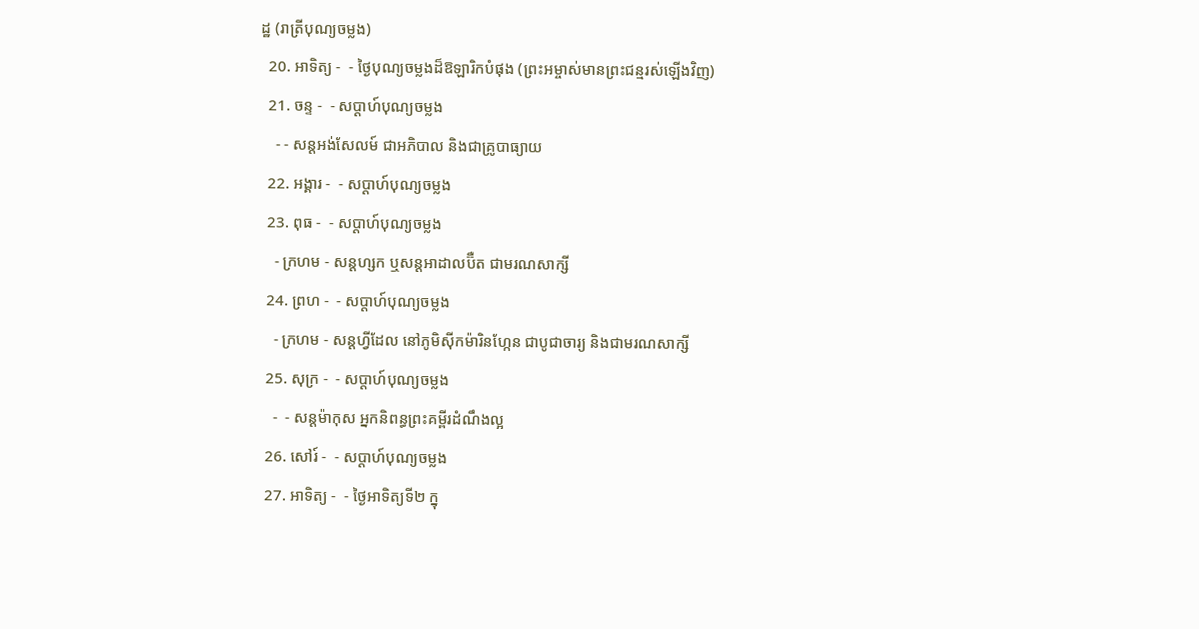ដ្ឋ (រាត្រីបុណ្យចម្លង)
  20. អាទិត្យ -  - ថ្ងៃបុណ្យចម្លងដ៏ឱឡារិកបំផុង (ព្រះអម្ចាស់មានព្រះជន្មរស់ឡើងវិញ)
  21. ចន្ទ -  - សប្ដាហ៍បុណ្យចម្លង
    - - សន្ដអង់សែលម៍ ជាអភិបាល និងជាគ្រូបាធ្យាយ
  22. អង្គារ -  - សប្ដាហ៍បុណ្យចម្លង
  23. ពុធ -  - សប្ដាហ៍បុណ្យចម្លង
    - ក្រហម - សន្ដហ្សក ឬសន្ដអាដាលប៊ឺត ជាមរណសាក្សី
  24. ព្រហ -  - សប្ដាហ៍បុណ្យចម្លង
    - ក្រហម - សន្ដហ្វីដែល នៅភូមិស៊ីកម៉ារិនហ្កែន ជាបូជាចារ្យ និងជាមរណសាក្សី
  25. សុក្រ -  - សប្ដាហ៍បុណ្យចម្លង
    -  - សន្ដម៉ាកុស អ្នកនិពន្ធព្រះគម្ពីរដំណឹងល្អ
  26. សៅរ៍ -  - សប្ដាហ៍បុណ្យចម្លង
  27. អាទិត្យ -  - ថ្ងៃអាទិត្យទី២ ក្នុ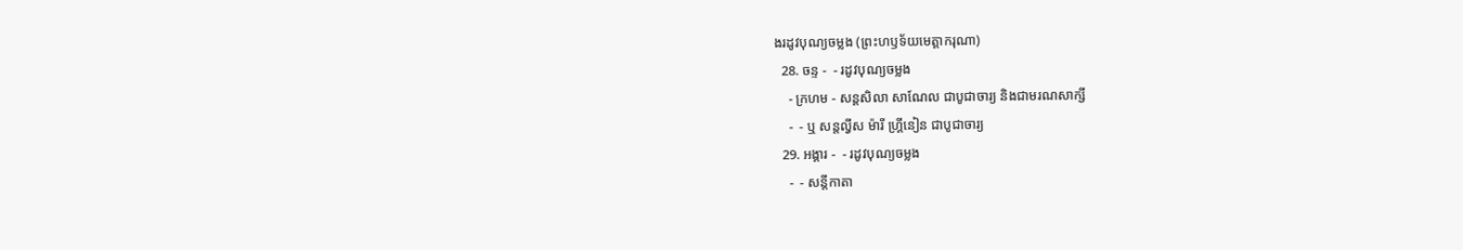ងរដូវបុណ្យចម្លង (ព្រះហឫទ័យមេត្ដាករុណា)
  28. ចន្ទ -  - រដូវបុណ្យចម្លង
    - ក្រហម - សន្ដសិលា សាណែល ជាបូជាចារ្យ និងជាមរណសាក្សី
    -  - ឬ សន្ដល្វីស ម៉ារី ហ្គ្រីនៀន ជាបូជាចារ្យ
  29. អង្គារ -  - រដូវបុណ្យចម្លង
    -  - សន្ដីកាតា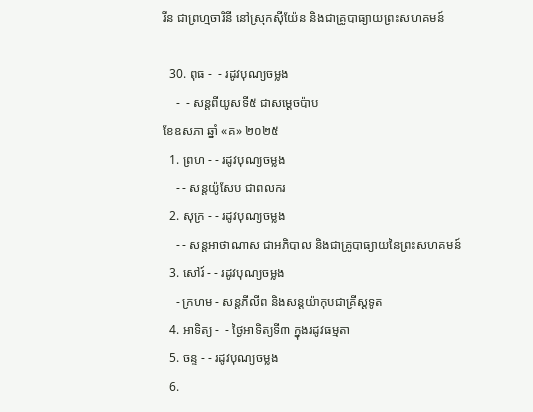រីន ជាព្រហ្មចារិនី នៅស្រុកស៊ីយ៉ែន និងជាគ្រូបាធ្យាយព្រះសហគមន៍

  30. ពុធ -  - រដូវបុណ្យចម្លង
    -  - សន្ដពីយូសទី៥ ជាសម្ដេចប៉ាប
ខែឧសភា ឆ្នាំ «គ» ២០២៥
  1. ព្រហ - - រដូវបុណ្យចម្លង
    - - សន្ដយ៉ូសែប ជាពលករ
  2. សុក្រ - - រដូវបុណ្យចម្លង
    - - សន្ដអាថាណាស ជាអភិបាល និងជាគ្រូបាធ្យាយនៃព្រះសហគមន៍
  3. សៅរ៍ - - រដូវបុណ្យចម្លង
    - ក្រហម - សន្ដភីលីព និងសន្ដយ៉ាកុបជាគ្រីស្ដទូត
  4. អាទិត្យ -  - ថ្ងៃអាទិត្យទី៣ ក្នុងរដូវធម្មតា
  5. ចន្ទ - - រដូវបុណ្យចម្លង
  6.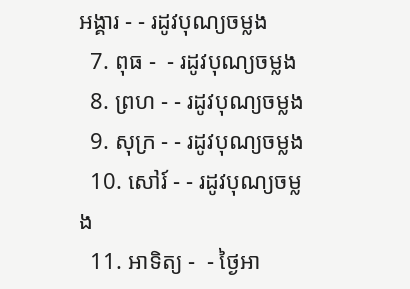អង្គារ - - រដូវបុណ្យចម្លង
  7. ពុធ -  - រដូវបុណ្យចម្លង
  8. ព្រហ - - រដូវបុណ្យចម្លង
  9. សុក្រ - - រដូវបុណ្យចម្លង
  10. សៅរ៍ - - រដូវបុណ្យចម្លង
  11. អាទិត្យ -  - ថ្ងៃអា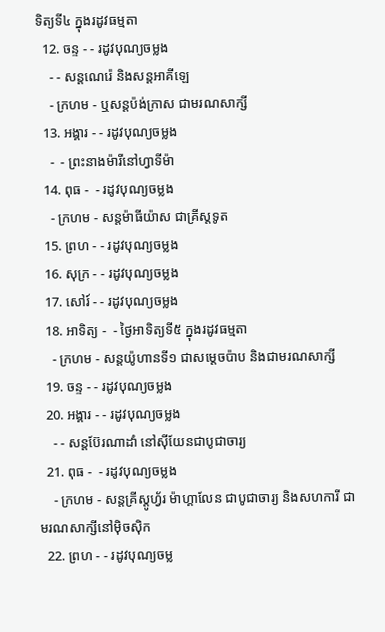ទិត្យទី៤ ក្នុងរដូវធម្មតា
  12. ចន្ទ - - រដូវបុណ្យចម្លង
    - - សន្ដណេរ៉េ និងសន្ដអាគីឡេ
    - ក្រហម - ឬសន្ដប៉ង់ក្រាស ជាមរណសាក្សី
  13. អង្គារ - - រដូវបុណ្យចម្លង
    -  - ព្រះនាងម៉ារីនៅហ្វាទីម៉ា
  14. ពុធ -  - រដូវបុណ្យចម្លង
    - ក្រហម - សន្ដម៉ាធីយ៉ាស ជាគ្រីស្ដទូត
  15. ព្រហ - - រដូវបុណ្យចម្លង
  16. សុក្រ - - រដូវបុណ្យចម្លង
  17. សៅរ៍ - - រដូវបុណ្យចម្លង
  18. អាទិត្យ -  - ថ្ងៃអាទិត្យទី៥ ក្នុងរដូវធម្មតា
    - ក្រហម - សន្ដយ៉ូហានទី១ ជាសម្ដេចប៉ាប និងជាមរណសាក្សី
  19. ចន្ទ - - រដូវបុណ្យចម្លង
  20. អង្គារ - - រដូវបុណ្យចម្លង
    - - សន្ដប៊ែរណាដាំ នៅស៊ីយែនជាបូជាចារ្យ
  21. ពុធ -  - រដូវបុណ្យចម្លង
    - ក្រហម - សន្ដគ្រីស្ដូហ្វ័រ ម៉ាហ្គាលែន ជាបូជាចារ្យ និងសហការី ជាមរណសាក្សីនៅម៉ិចស៊ិក
  22. ព្រហ - - រដូវបុណ្យចម្ល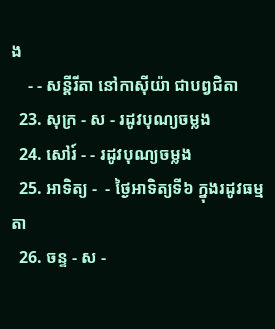ង
    - - សន្ដីរីតា នៅកាស៊ីយ៉ា ជាបព្វជិតា
  23. សុក្រ - ស - រដូវបុណ្យចម្លង
  24. សៅរ៍ - - រដូវបុណ្យចម្លង
  25. អាទិត្យ -  - ថ្ងៃអាទិត្យទី៦ ក្នុងរដូវធម្មតា
  26. ចន្ទ - ស -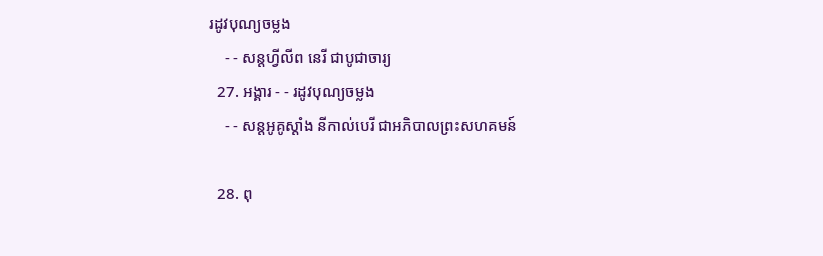រដូវបុណ្យចម្លង
    - - សន្ដហ្វីលីព នេរី ជាបូជាចារ្យ
  27. អង្គារ - - រដូវបុណ្យចម្លង
    - - សន្ដអូគូស្ដាំង នីកាល់បេរី ជាអភិបាលព្រះសហគមន៍

  28. ពុ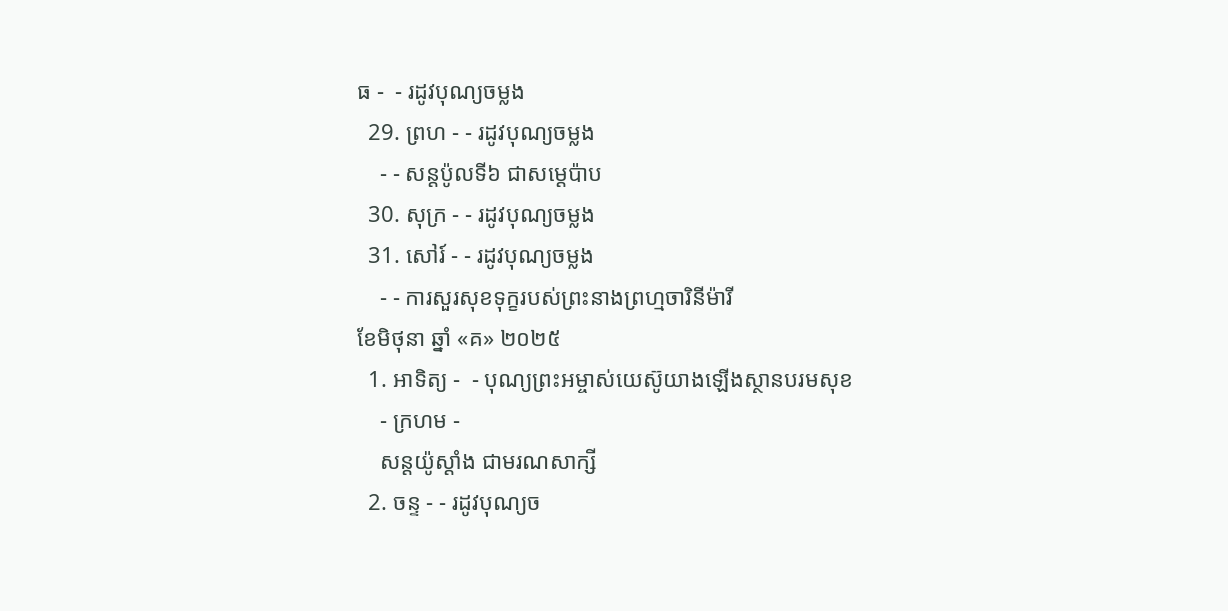ធ -  - រដូវបុណ្យចម្លង
  29. ព្រហ - - រដូវបុណ្យចម្លង
    - - សន្ដប៉ូលទី៦ ជាសម្ដេប៉ាប
  30. សុក្រ - - រដូវបុណ្យចម្លង
  31. សៅរ៍ - - រដូវបុណ្យចម្លង
    - - ការសួរសុខទុក្ខរបស់ព្រះនាងព្រហ្មចារិនីម៉ារី
ខែមិថុនា ឆ្នាំ «គ» ២០២៥
  1. អាទិត្យ -  - បុណ្យព្រះអម្ចាស់យេស៊ូយាងឡើងស្ថានបរមសុខ
    - ក្រហម -
    សន្ដយ៉ូស្ដាំង ជាមរណសាក្សី
  2. ចន្ទ - - រដូវបុណ្យច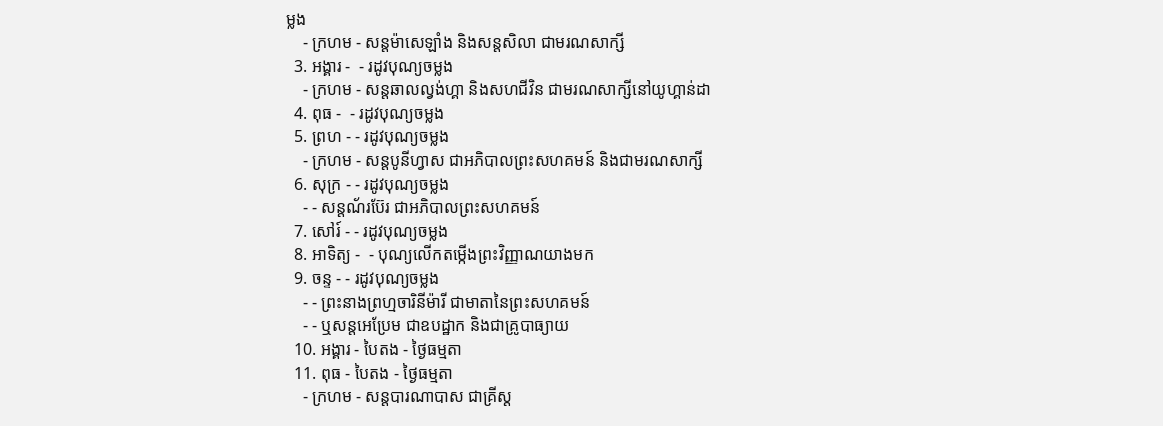ម្លង
    - ក្រហម - សន្ដម៉ាសេឡាំង និងសន្ដសិលា ជាមរណសាក្សី
  3. អង្គារ -  - រដូវបុណ្យចម្លង
    - ក្រហម - សន្ដឆាលល្វង់ហ្គា និងសហជីវិន ជាមរណសាក្សីនៅយូហ្គាន់ដា
  4. ពុធ -  - រដូវបុណ្យចម្លង
  5. ព្រហ - - រដូវបុណ្យចម្លង
    - ក្រហម - សន្ដបូនីហ្វាស ជាអភិបាលព្រះសហគមន៍ និងជាមរណសាក្សី
  6. សុក្រ - - រដូវបុណ្យចម្លង
    - - សន្ដណ័រប៊ែរ ជាអភិបាលព្រះសហគមន៍
  7. សៅរ៍ - - រដូវបុណ្យចម្លង
  8. អាទិត្យ -  - បុណ្យលើកតម្កើងព្រះវិញ្ញាណយាងមក
  9. ចន្ទ - - រដូវបុណ្យចម្លង
    - - ព្រះនាងព្រហ្មចារិនីម៉ារី ជាមាតានៃព្រះសហគមន៍
    - - ឬសន្ដអេប្រែម ជាឧបដ្ឋាក និងជាគ្រូបាធ្យាយ
  10. អង្គារ - បៃតង - ថ្ងៃធម្មតា
  11. ពុធ - បៃតង - ថ្ងៃធម្មតា
    - ក្រហម - សន្ដបារណាបាស ជាគ្រីស្ដ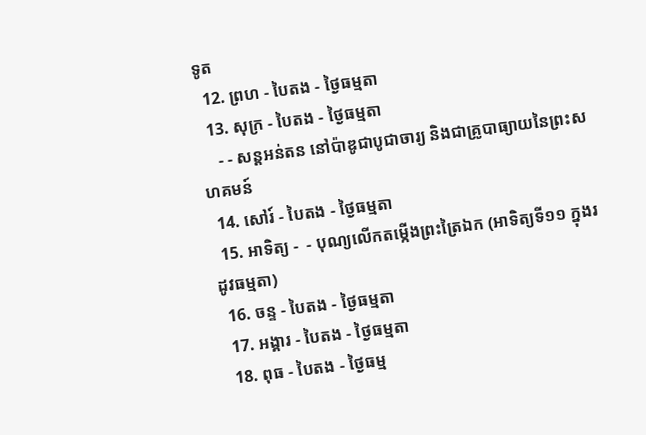ទូត
  12. ព្រហ - បៃតង - ថ្ងៃធម្មតា
  13. សុក្រ - បៃតង - ថ្ងៃធម្មតា
    - - សន្ដអន់តន នៅប៉ាឌូជាបូជាចារ្យ និងជាគ្រូបាធ្យាយនៃព្រះសហគមន៍
  14. សៅរ៍ - បៃតង - ថ្ងៃធម្មតា
  15. អាទិត្យ -  - បុណ្យលើកតម្កើងព្រះត្រៃឯក (អាទិត្យទី១១ ក្នុងរដូវធម្មតា)
  16. ចន្ទ - បៃតង - ថ្ងៃធម្មតា
  17. អង្គារ - បៃតង - ថ្ងៃធម្មតា
  18. ពុធ - បៃតង - ថ្ងៃធម្ម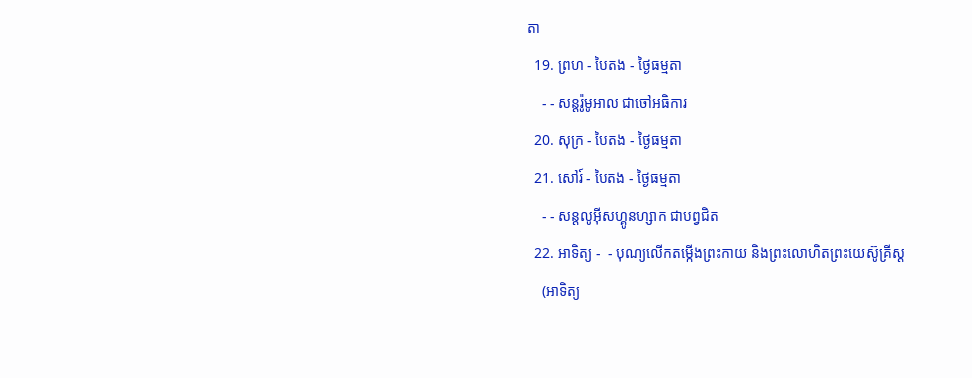តា
  19. ព្រហ - បៃតង - ថ្ងៃធម្មតា
    - - សន្ដរ៉ូមូអាល ជាចៅអធិការ
  20. សុក្រ - បៃតង - ថ្ងៃធម្មតា
  21. សៅរ៍ - បៃតង - ថ្ងៃធម្មតា
    - - សន្ដលូអ៊ីសហ្គូនហ្សាក ជាបព្វជិត
  22. អាទិត្យ -  - បុណ្យលើកតម្កើងព្រះកាយ និងព្រះលោហិតព្រះយេស៊ូគ្រីស្ដ
    (អាទិត្យ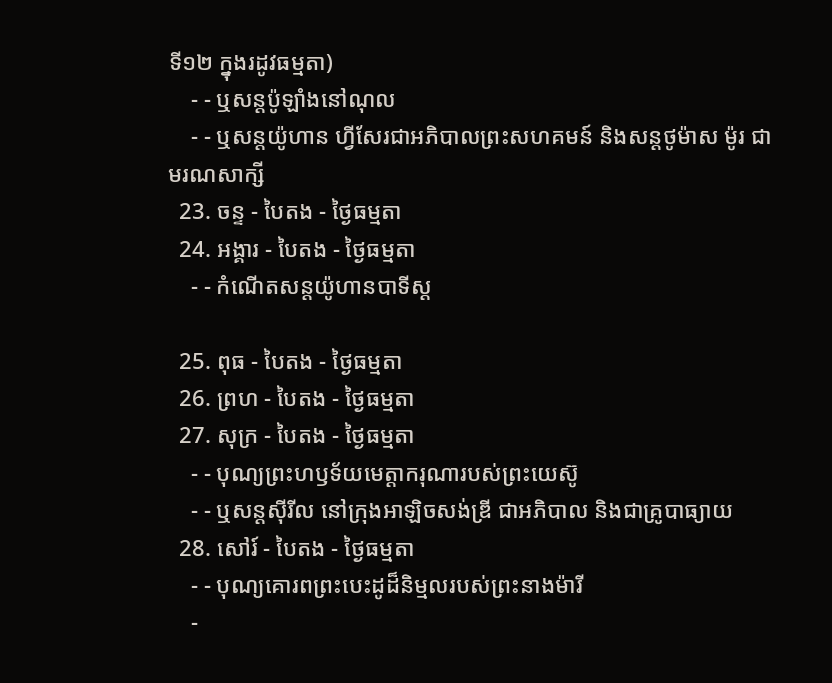ទី១២ ក្នុងរដូវធម្មតា)
    - - ឬសន្ដប៉ូឡាំងនៅណុល
    - - ឬសន្ដយ៉ូហាន ហ្វីសែរជាអភិបាលព្រះសហគមន៍ និងសន្ដថូម៉ាស ម៉ូរ ជាមរណសាក្សី
  23. ចន្ទ - បៃតង - ថ្ងៃធម្មតា
  24. អង្គារ - បៃតង - ថ្ងៃធម្មតា
    - - កំណើតសន្ដយ៉ូហានបាទីស្ដ

  25. ពុធ - បៃតង - ថ្ងៃធម្មតា
  26. ព្រហ - បៃតង - ថ្ងៃធម្មតា
  27. សុក្រ - បៃតង - ថ្ងៃធម្មតា
    - - បុណ្យព្រះហឫទ័យមេត្ដាករុណារបស់ព្រះយេស៊ូ
    - - ឬសន្ដស៊ីរីល នៅក្រុងអាឡិចសង់ឌ្រី ជាអភិបាល និងជាគ្រូបាធ្យាយ
  28. សៅរ៍ - បៃតង - ថ្ងៃធម្មតា
    - - បុណ្យគោរពព្រះបេះដូដ៏និម្មលរបស់ព្រះនាងម៉ារី
    -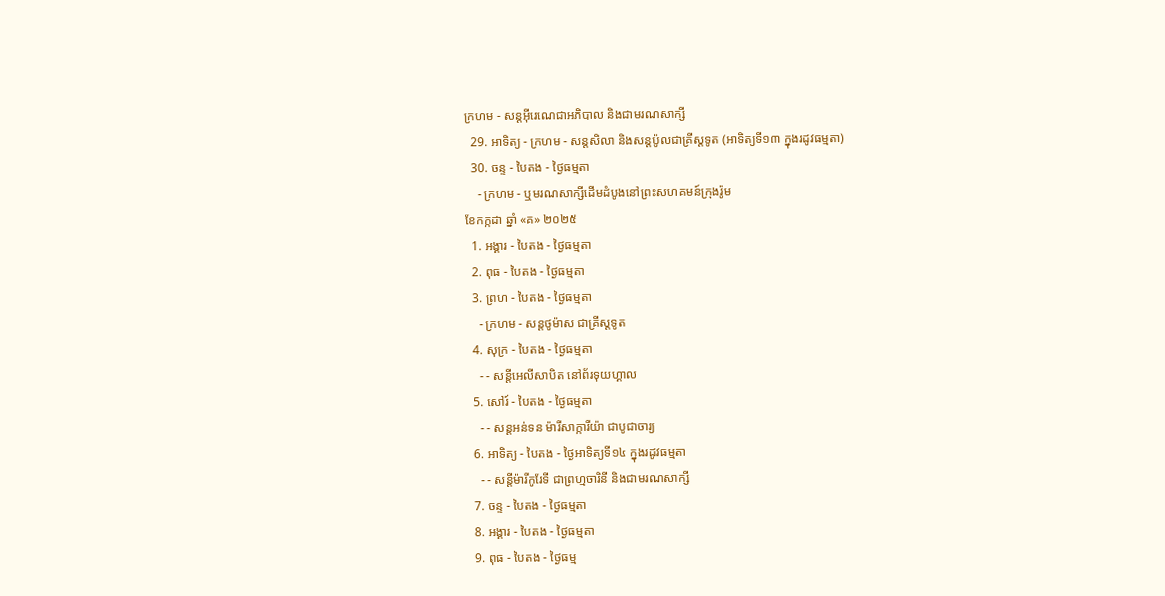ក្រហម - សន្ដអ៊ីរេណេជាអភិបាល និងជាមរណសាក្សី
  29. អាទិត្យ - ក្រហម - សន្ដសិលា និងសន្ដប៉ូលជាគ្រីស្ដទូត (អាទិត្យទី១៣ ក្នុងរដូវធម្មតា)
  30. ចន្ទ - បៃតង - ថ្ងៃធម្មតា
    - ក្រហម - ឬមរណសាក្សីដើមដំបូងនៅព្រះសហគមន៍ក្រុងរ៉ូម
ខែកក្កដា ឆ្នាំ «គ» ២០២៥
  1. អង្គារ - បៃតង - ថ្ងៃធម្មតា
  2. ពុធ - បៃតង - ថ្ងៃធម្មតា
  3. ព្រហ - បៃតង - ថ្ងៃធម្មតា
    - ក្រហម - សន្ដថូម៉ាស ជាគ្រីស្ដទូត
  4. សុក្រ - បៃតង - ថ្ងៃធម្មតា
    - - សន្ដីអេលីសាបិត នៅព័រទុយហ្គាល
  5. សៅរ៍ - បៃតង - ថ្ងៃធម្មតា
    - - សន្ដអន់ទន ម៉ារីសាក្ការីយ៉ា ជាបូជាចារ្យ
  6. អាទិត្យ - បៃតង - ថ្ងៃអាទិត្យទី១៤ ក្នុងរដូវធម្មតា
    - - សន្ដីម៉ារីកូរែទី ជាព្រហ្មចារិនី និងជាមរណសាក្សី
  7. ចន្ទ - បៃតង - ថ្ងៃធម្មតា
  8. អង្គារ - បៃតង - ថ្ងៃធម្មតា
  9. ពុធ - បៃតង - ថ្ងៃធម្ម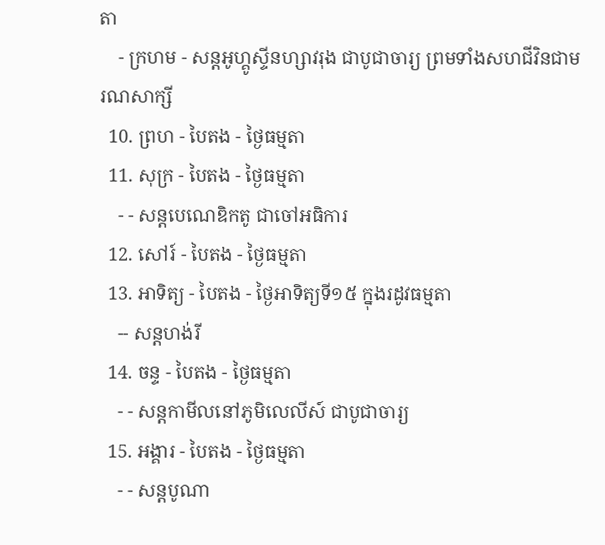តា
    - ក្រហម - សន្ដអូហ្គូស្ទីនហ្សាវរុង ជាបូជាចារ្យ ព្រមទាំងសហជីវិនជាមរណសាក្សី
  10. ព្រហ - បៃតង - ថ្ងៃធម្មតា
  11. សុក្រ - បៃតង - ថ្ងៃធម្មតា
    - - សន្ដបេណេឌិកតូ ជាចៅអធិការ
  12. សៅរ៍ - បៃតង - ថ្ងៃធម្មតា
  13. អាទិត្យ - បៃតង - ថ្ងៃអាទិត្យទី១៥ ក្នុងរដូវធម្មតា
    -- សន្ដហង់រី
  14. ចន្ទ - បៃតង - ថ្ងៃធម្មតា
    - - សន្ដកាមីលនៅភូមិលេលីស៍ ជាបូជាចារ្យ
  15. អង្គារ - បៃតង - ថ្ងៃធម្មតា
    - - សន្ដបូណា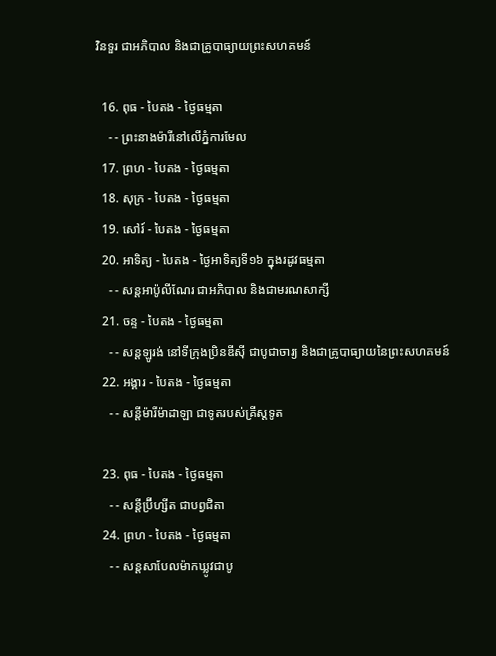វិនទួរ ជាអភិបាល និងជាគ្រូបាធ្យាយព្រះសហគមន៍

  16. ពុធ - បៃតង - ថ្ងៃធម្មតា
    - - ព្រះនាងម៉ារីនៅលើភ្នំការមែល
  17. ព្រហ - បៃតង - ថ្ងៃធម្មតា
  18. សុក្រ - បៃតង - ថ្ងៃធម្មតា
  19. សៅរ៍ - បៃតង - ថ្ងៃធម្មតា
  20. អាទិត្យ - បៃតង - ថ្ងៃអាទិត្យទី១៦ ក្នុងរដូវធម្មតា
    - - សន្ដអាប៉ូលីណែរ ជាអភិបាល និងជាមរណសាក្សី
  21. ចន្ទ - បៃតង - ថ្ងៃធម្មតា
    - - សន្ដឡូរង់ នៅទីក្រុងប្រិនឌីស៊ី ជាបូជាចារ្យ និងជាគ្រូបាធ្យាយនៃព្រះសហគមន៍
  22. អង្គារ - បៃតង - ថ្ងៃធម្មតា
    - - សន្ដីម៉ារីម៉ាដាឡា ជាទូតរបស់គ្រីស្ដទូត

  23. ពុធ - បៃតង - ថ្ងៃធម្មតា
    - - សន្ដីប្រ៊ីហ្សីត ជាបព្វជិតា
  24. ព្រហ - បៃតង - ថ្ងៃធម្មតា
    - - សន្ដសាបែលម៉ាកឃ្លូវជាបូ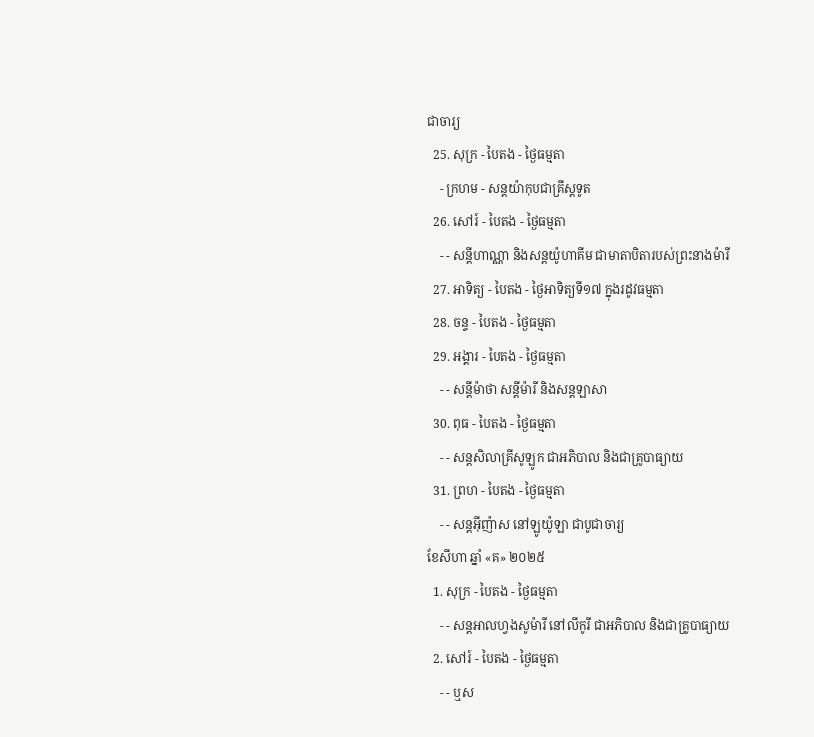ជាចារ្យ
  25. សុក្រ - បៃតង - ថ្ងៃធម្មតា
    - ក្រហម - សន្ដយ៉ាកុបជាគ្រីស្ដទូត
  26. សៅរ៍ - បៃតង - ថ្ងៃធម្មតា
    - - សន្ដីហាណ្ណា និងសន្ដយ៉ូហាគីម ជាមាតាបិតារបស់ព្រះនាងម៉ារី
  27. អាទិត្យ - បៃតង - ថ្ងៃអាទិត្យទី១៧ ក្នុងរដូវធម្មតា
  28. ចន្ទ - បៃតង - ថ្ងៃធម្មតា
  29. អង្គារ - បៃតង - ថ្ងៃធម្មតា
    - - សន្ដីម៉ាថា សន្ដីម៉ារី និងសន្ដឡាសា
  30. ពុធ - បៃតង - ថ្ងៃធម្មតា
    - - សន្ដសិលាគ្រីសូឡូក ជាអភិបាល និងជាគ្រូបាធ្យាយ
  31. ព្រហ - បៃតង - ថ្ងៃធម្មតា
    - - សន្ដអ៊ីញ៉ាស នៅឡូយ៉ូឡា ជាបូជាចារ្យ
ខែសីហា ឆ្នាំ «គ» ២០២៥
  1. សុក្រ - បៃតង - ថ្ងៃធម្មតា
    - - សន្ដអាលហ្វងសូម៉ារី នៅលីកូរី ជាអភិបាល និងជាគ្រូបាធ្យាយ
  2. សៅរ៍ - បៃតង - ថ្ងៃធម្មតា
    - - ឬស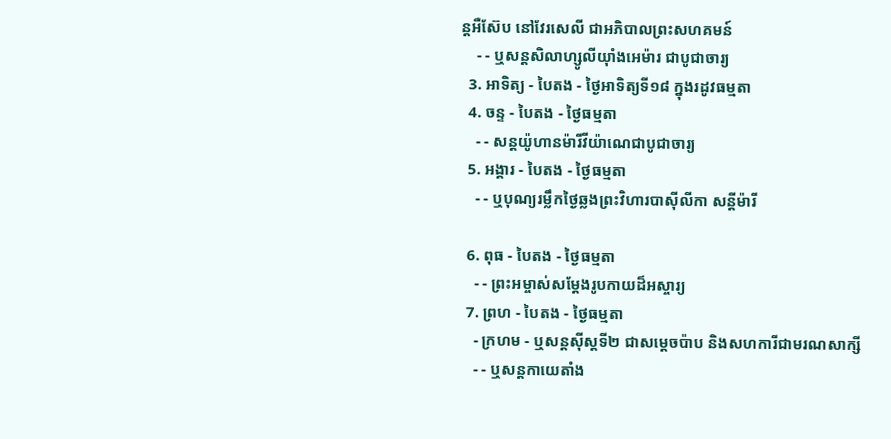ន្ដអឺស៊ែប នៅវែរសេលី ជាអភិបាលព្រះសហគមន៍
    - - ឬសន្ដសិលាហ្សូលីយ៉ាំងអេម៉ារ ជាបូជាចារ្យ
  3. អាទិត្យ - បៃតង - ថ្ងៃអាទិត្យទី១៨ ក្នុងរដូវធម្មតា
  4. ចន្ទ - បៃតង - ថ្ងៃធម្មតា
    - - សន្ដយ៉ូហានម៉ារីវីយ៉ាណេជាបូជាចារ្យ
  5. អង្គារ - បៃតង - ថ្ងៃធម្មតា
    - - ឬបុណ្យរម្លឹកថ្ងៃឆ្លងព្រះវិហារបាស៊ីលីកា សន្ដីម៉ារី

  6. ពុធ - បៃតង - ថ្ងៃធម្មតា
    - - ព្រះអម្ចាស់សម្ដែងរូបកាយដ៏អស្ចារ្យ
  7. ព្រហ - បៃតង - ថ្ងៃធម្មតា
    - ក្រហម - ឬសន្ដស៊ីស្ដទី២ ជាសម្ដេចប៉ាប និងសហការីជាមរណសាក្សី
    - - ឬសន្ដកាយេតាំង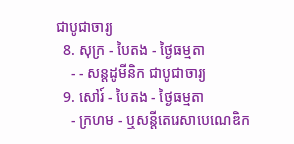ជាបូជាចារ្យ
  8. សុក្រ - បៃតង - ថ្ងៃធម្មតា
    - - សន្ដដូមីនិក ជាបូជាចារ្យ
  9. សៅរ៍ - បៃតង - ថ្ងៃធម្មតា
    - ក្រហម - ឬសន្ដីតេរេសាបេណេឌិក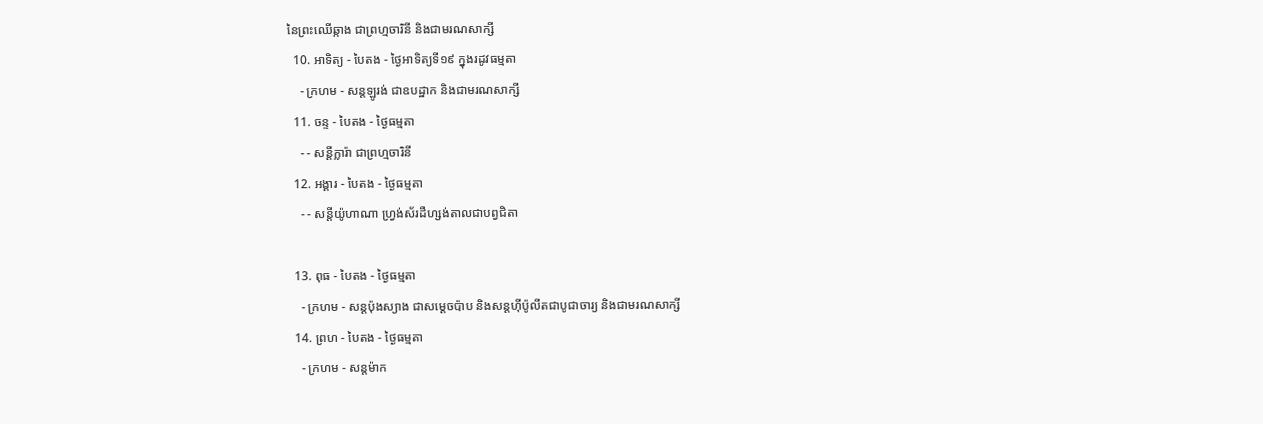នៃព្រះឈើឆ្កាង ជាព្រហ្មចារិនី និងជាមរណសាក្សី
  10. អាទិត្យ - បៃតង - ថ្ងៃអាទិត្យទី១៩ ក្នុងរដូវធម្មតា
    - ក្រហម - សន្ដឡូរង់ ជាឧបដ្ឋាក និងជាមរណសាក្សី
  11. ចន្ទ - បៃតង - ថ្ងៃធម្មតា
    - - សន្ដីក្លារ៉ា ជាព្រហ្មចារិនី
  12. អង្គារ - បៃតង - ថ្ងៃធម្មតា
    - - សន្ដីយ៉ូហាណា ហ្វ្រង់ស័រដឺហ្សង់តាលជាបព្វជិតា

  13. ពុធ - បៃតង - ថ្ងៃធម្មតា
    - ក្រហម - សន្ដប៉ុងស្យាង ជាសម្ដេចប៉ាប និងសន្ដហ៊ីប៉ូលីតជាបូជាចារ្យ និងជាមរណសាក្សី
  14. ព្រហ - បៃតង - ថ្ងៃធម្មតា
    - ក្រហម - សន្ដម៉ាក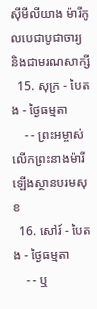ស៊ីមីលីយាង ម៉ារីកូលបេជាបូជាចារ្យ និងជាមរណសាក្សី
  15. សុក្រ - បៃតង - ថ្ងៃធម្មតា
    - - ព្រះអម្ចាស់លើកព្រះនាងម៉ារីឡើងស្ថានបរមសុខ
  16. សៅរ៍ - បៃតង - ថ្ងៃធម្មតា
    - - ឬ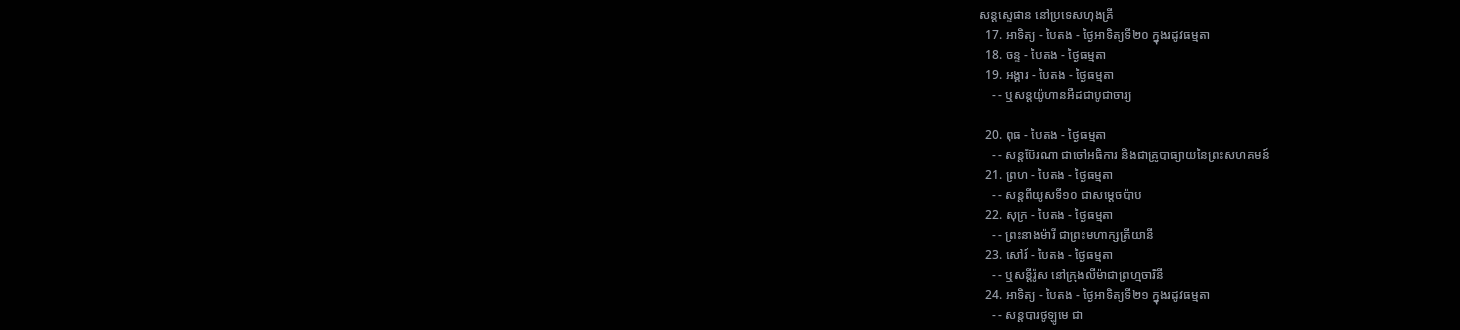សន្ដស្ទេផាន នៅប្រទេសហុងគ្រី
  17. អាទិត្យ - បៃតង - ថ្ងៃអាទិត្យទី២០ ក្នុងរដូវធម្មតា
  18. ចន្ទ - បៃតង - ថ្ងៃធម្មតា
  19. អង្គារ - បៃតង - ថ្ងៃធម្មតា
    - - ឬសន្ដយ៉ូហានអឺដជាបូជាចារ្យ

  20. ពុធ - បៃតង - ថ្ងៃធម្មតា
    - - សន្ដប៊ែរណា ជាចៅអធិការ និងជាគ្រូបាធ្យាយនៃព្រះសហគមន៍
  21. ព្រហ - បៃតង - ថ្ងៃធម្មតា
    - - សន្ដពីយូសទី១០ ជាសម្ដេចប៉ាប
  22. សុក្រ - បៃតង - ថ្ងៃធម្មតា
    - - ព្រះនាងម៉ារី ជាព្រះមហាក្សត្រីយានី
  23. សៅរ៍ - បៃតង - ថ្ងៃធម្មតា
    - - ឬសន្ដីរ៉ូស នៅក្រុងលីម៉ាជាព្រហ្មចារិនី
  24. អាទិត្យ - បៃតង - ថ្ងៃអាទិត្យទី២១ ក្នុងរដូវធម្មតា
    - - សន្ដបារថូឡូមេ ជា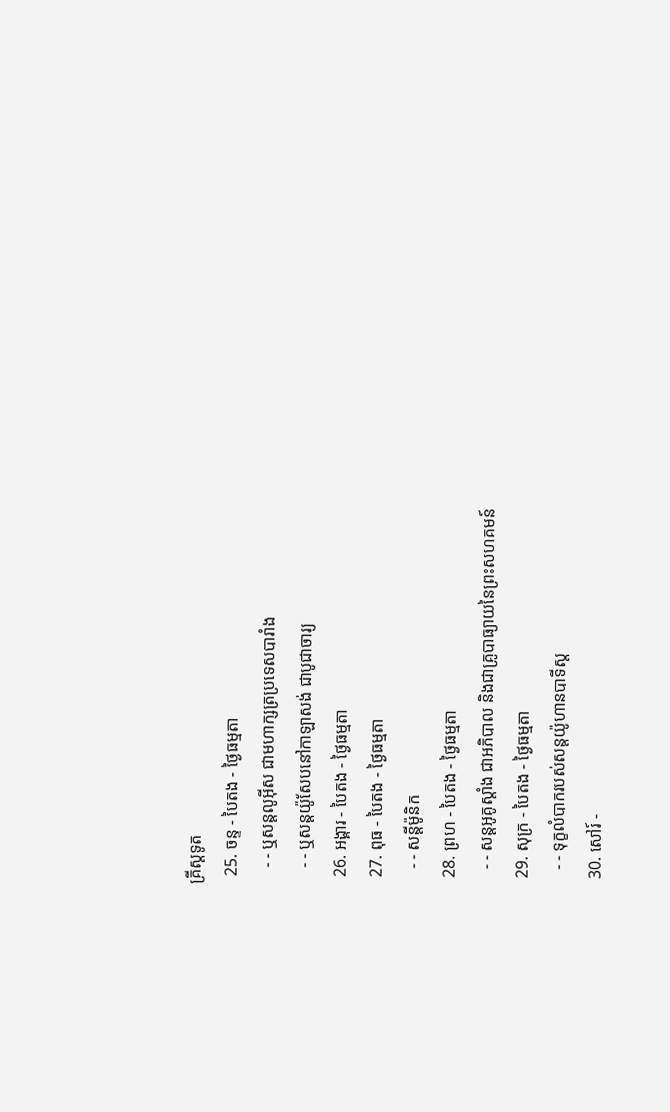គ្រីស្ដទូត
  25. ចន្ទ - បៃតង - ថ្ងៃធម្មតា
    - - ឬសន្ដលូអ៊ីស ជាមហាក្សត្រប្រទេសបារាំង
    - - ឬសន្ដយ៉ូសែបនៅកាឡាសង់ ជាបូជាចារ្យ
  26. អង្គារ - បៃតង - ថ្ងៃធម្មតា
  27. ពុធ - បៃតង - ថ្ងៃធម្មតា
    - - សន្ដីម៉ូនិក
  28. ព្រហ - បៃតង - ថ្ងៃធម្មតា
    - - សន្ដអូគូស្ដាំង ជាអភិបាល និងជាគ្រូបាធ្យាយនៃព្រះសហគមន៍
  29. សុក្រ - បៃតង - ថ្ងៃធម្មតា
    - - ទុក្ខលំបាករបស់សន្ដយ៉ូហានបាទីស្ដ
  30. សៅរ៍ -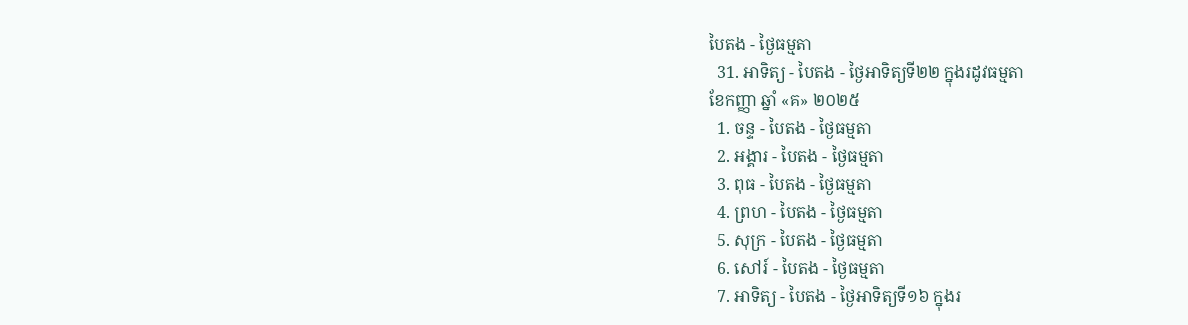បៃតង - ថ្ងៃធម្មតា
  31. អាទិត្យ - បៃតង - ថ្ងៃអាទិត្យទី២២ ក្នុងរដូវធម្មតា
ខែកញ្ញា ឆ្នាំ «គ» ២០២៥
  1. ចន្ទ - បៃតង - ថ្ងៃធម្មតា
  2. អង្គារ - បៃតង - ថ្ងៃធម្មតា
  3. ពុធ - បៃតង - ថ្ងៃធម្មតា
  4. ព្រហ - បៃតង - ថ្ងៃធម្មតា
  5. សុក្រ - បៃតង - ថ្ងៃធម្មតា
  6. សៅរ៍ - បៃតង - ថ្ងៃធម្មតា
  7. អាទិត្យ - បៃតង - ថ្ងៃអាទិត្យទី១៦ ក្នុងរ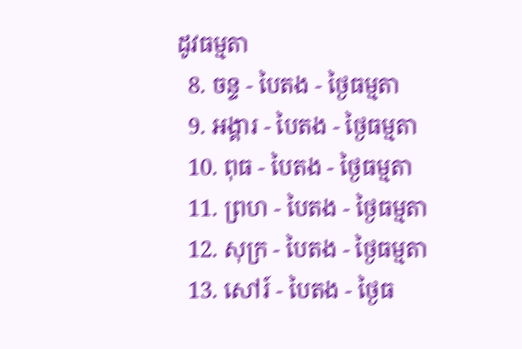ដូវធម្មតា
  8. ចន្ទ - បៃតង - ថ្ងៃធម្មតា
  9. អង្គារ - បៃតង - ថ្ងៃធម្មតា
  10. ពុធ - បៃតង - ថ្ងៃធម្មតា
  11. ព្រហ - បៃតង - ថ្ងៃធម្មតា
  12. សុក្រ - បៃតង - ថ្ងៃធម្មតា
  13. សៅរ៍ - បៃតង - ថ្ងៃធ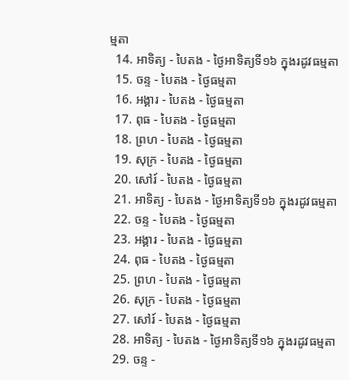ម្មតា
  14. អាទិត្យ - បៃតង - ថ្ងៃអាទិត្យទី១៦ ក្នុងរដូវធម្មតា
  15. ចន្ទ - បៃតង - ថ្ងៃធម្មតា
  16. អង្គារ - បៃតង - ថ្ងៃធម្មតា
  17. ពុធ - បៃតង - ថ្ងៃធម្មតា
  18. ព្រហ - បៃតង - ថ្ងៃធម្មតា
  19. សុក្រ - បៃតង - ថ្ងៃធម្មតា
  20. សៅរ៍ - បៃតង - ថ្ងៃធម្មតា
  21. អាទិត្យ - បៃតង - ថ្ងៃអាទិត្យទី១៦ ក្នុងរដូវធម្មតា
  22. ចន្ទ - បៃតង - ថ្ងៃធម្មតា
  23. អង្គារ - បៃតង - ថ្ងៃធម្មតា
  24. ពុធ - បៃតង - ថ្ងៃធម្មតា
  25. ព្រហ - បៃតង - ថ្ងៃធម្មតា
  26. សុក្រ - បៃតង - ថ្ងៃធម្មតា
  27. សៅរ៍ - បៃតង - ថ្ងៃធម្មតា
  28. អាទិត្យ - បៃតង - ថ្ងៃអាទិត្យទី១៦ ក្នុងរដូវធម្មតា
  29. ចន្ទ -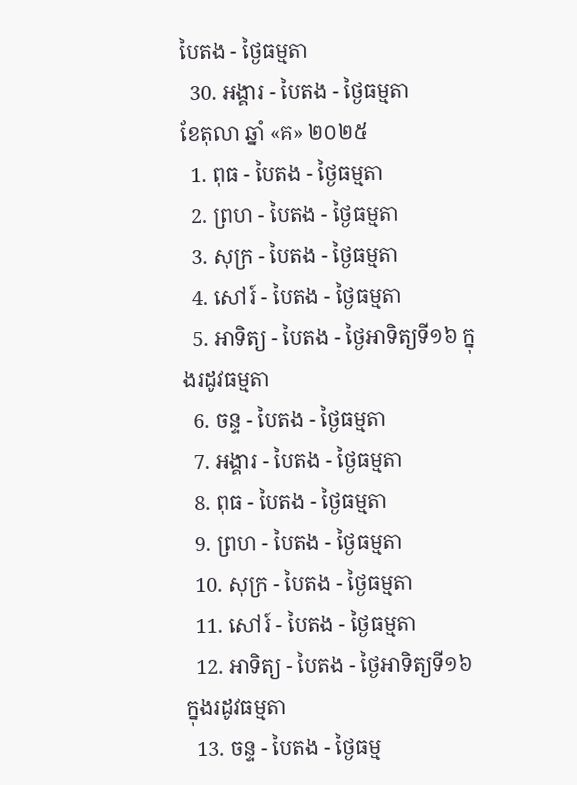បៃតង - ថ្ងៃធម្មតា
  30. អង្គារ - បៃតង - ថ្ងៃធម្មតា
ខែតុលា ឆ្នាំ «គ» ២០២៥
  1. ពុធ - បៃតង - ថ្ងៃធម្មតា
  2. ព្រហ - បៃតង - ថ្ងៃធម្មតា
  3. សុក្រ - បៃតង - ថ្ងៃធម្មតា
  4. សៅរ៍ - បៃតង - ថ្ងៃធម្មតា
  5. អាទិត្យ - បៃតង - ថ្ងៃអាទិត្យទី១៦ ក្នុងរដូវធម្មតា
  6. ចន្ទ - បៃតង - ថ្ងៃធម្មតា
  7. អង្គារ - បៃតង - ថ្ងៃធម្មតា
  8. ពុធ - បៃតង - ថ្ងៃធម្មតា
  9. ព្រហ - បៃតង - ថ្ងៃធម្មតា
  10. សុក្រ - បៃតង - ថ្ងៃធម្មតា
  11. សៅរ៍ - បៃតង - ថ្ងៃធម្មតា
  12. អាទិត្យ - បៃតង - ថ្ងៃអាទិត្យទី១៦ ក្នុងរដូវធម្មតា
  13. ចន្ទ - បៃតង - ថ្ងៃធម្ម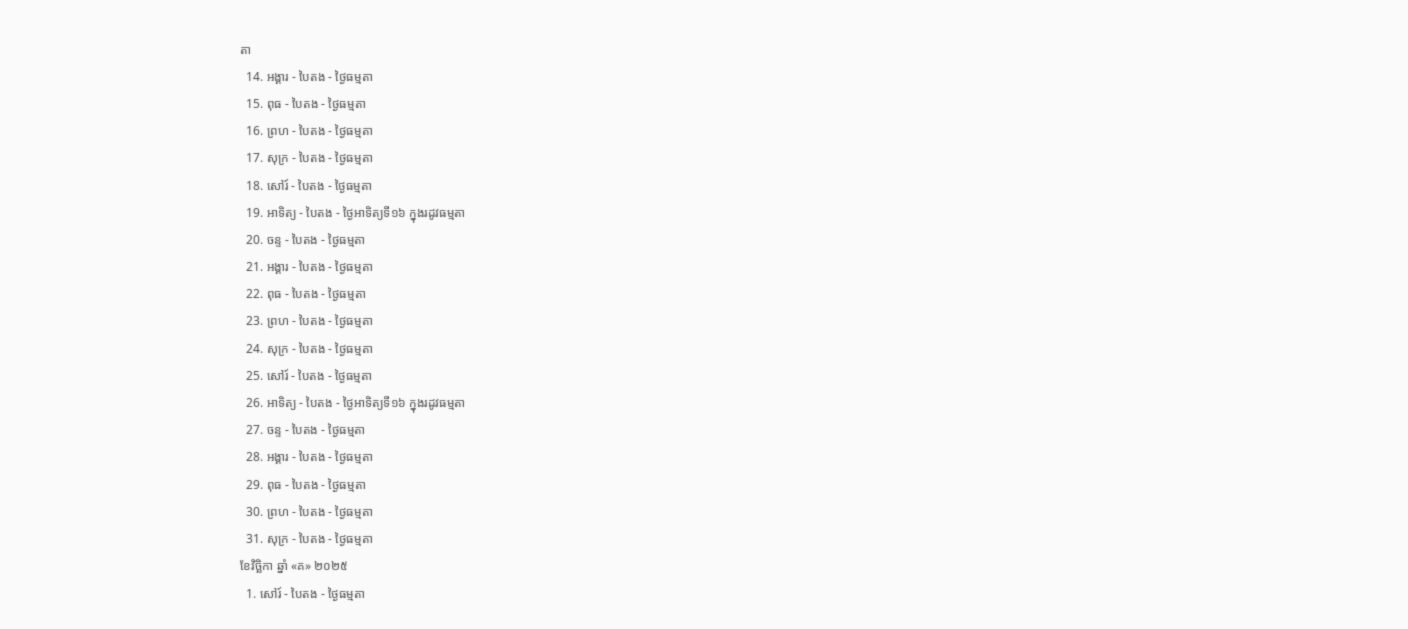តា
  14. អង្គារ - បៃតង - ថ្ងៃធម្មតា
  15. ពុធ - បៃតង - ថ្ងៃធម្មតា
  16. ព្រហ - បៃតង - ថ្ងៃធម្មតា
  17. សុក្រ - បៃតង - ថ្ងៃធម្មតា
  18. សៅរ៍ - បៃតង - ថ្ងៃធម្មតា
  19. អាទិត្យ - បៃតង - ថ្ងៃអាទិត្យទី១៦ ក្នុងរដូវធម្មតា
  20. ចន្ទ - បៃតង - ថ្ងៃធម្មតា
  21. អង្គារ - បៃតង - ថ្ងៃធម្មតា
  22. ពុធ - បៃតង - ថ្ងៃធម្មតា
  23. ព្រហ - បៃតង - ថ្ងៃធម្មតា
  24. សុក្រ - បៃតង - ថ្ងៃធម្មតា
  25. សៅរ៍ - បៃតង - ថ្ងៃធម្មតា
  26. អាទិត្យ - បៃតង - ថ្ងៃអាទិត្យទី១៦ ក្នុងរដូវធម្មតា
  27. ចន្ទ - បៃតង - ថ្ងៃធម្មតា
  28. អង្គារ - បៃតង - ថ្ងៃធម្មតា
  29. ពុធ - បៃតង - ថ្ងៃធម្មតា
  30. ព្រហ - បៃតង - ថ្ងៃធម្មតា
  31. សុក្រ - បៃតង - ថ្ងៃធម្មតា
ខែវិច្ឆិកា ឆ្នាំ «គ» ២០២៥
  1. សៅរ៍ - បៃតង - ថ្ងៃធម្មតា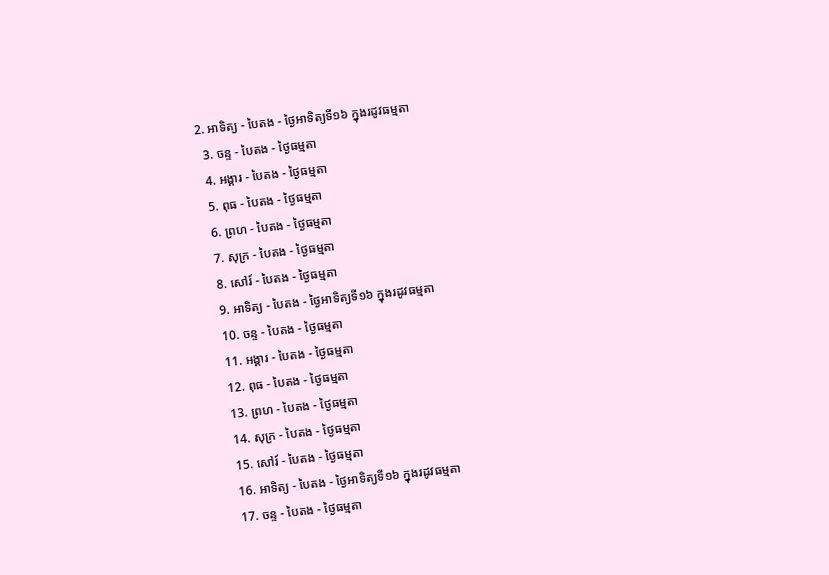2. អាទិត្យ - បៃតង - ថ្ងៃអាទិត្យទី១៦ ក្នុងរដូវធម្មតា
  3. ចន្ទ - បៃតង - ថ្ងៃធម្មតា
  4. អង្គារ - បៃតង - ថ្ងៃធម្មតា
  5. ពុធ - បៃតង - ថ្ងៃធម្មតា
  6. ព្រហ - បៃតង - ថ្ងៃធម្មតា
  7. សុក្រ - បៃតង - ថ្ងៃធម្មតា
  8. សៅរ៍ - បៃតង - ថ្ងៃធម្មតា
  9. អាទិត្យ - បៃតង - ថ្ងៃអាទិត្យទី១៦ ក្នុងរដូវធម្មតា
  10. ចន្ទ - បៃតង - ថ្ងៃធម្មតា
  11. អង្គារ - បៃតង - ថ្ងៃធម្មតា
  12. ពុធ - បៃតង - ថ្ងៃធម្មតា
  13. ព្រហ - បៃតង - ថ្ងៃធម្មតា
  14. សុក្រ - បៃតង - ថ្ងៃធម្មតា
  15. សៅរ៍ - បៃតង - ថ្ងៃធម្មតា
  16. អាទិត្យ - បៃតង - ថ្ងៃអាទិត្យទី១៦ ក្នុងរដូវធម្មតា
  17. ចន្ទ - បៃតង - ថ្ងៃធម្មតា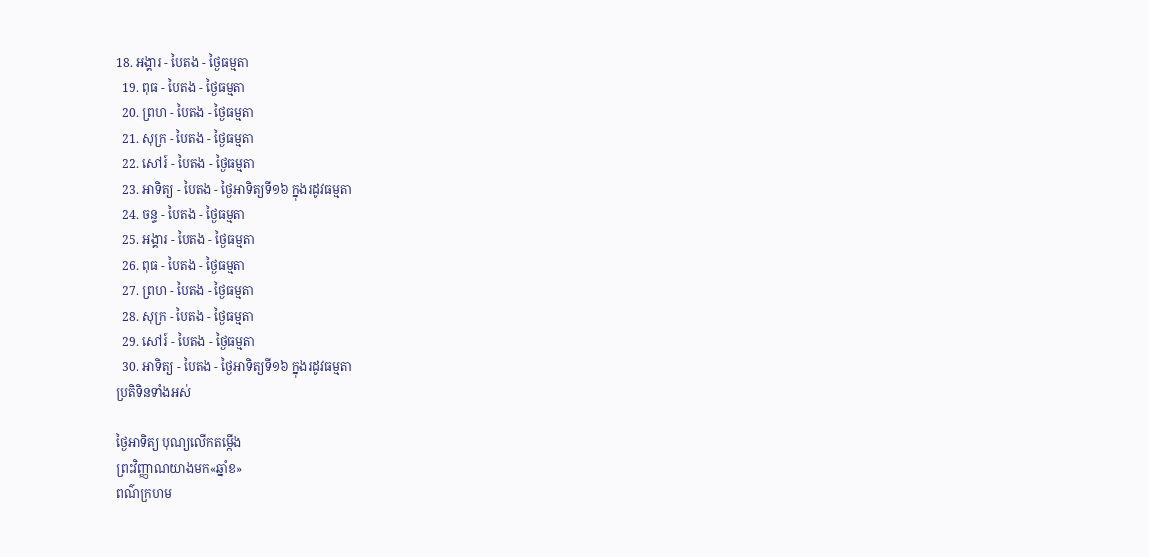18. អង្គារ - បៃតង - ថ្ងៃធម្មតា
  19. ពុធ - បៃតង - ថ្ងៃធម្មតា
  20. ព្រហ - បៃតង - ថ្ងៃធម្មតា
  21. សុក្រ - បៃតង - ថ្ងៃធម្មតា
  22. សៅរ៍ - បៃតង - ថ្ងៃធម្មតា
  23. អាទិត្យ - បៃតង - ថ្ងៃអាទិត្យទី១៦ ក្នុងរដូវធម្មតា
  24. ចន្ទ - បៃតង - ថ្ងៃធម្មតា
  25. អង្គារ - បៃតង - ថ្ងៃធម្មតា
  26. ពុធ - បៃតង - ថ្ងៃធម្មតា
  27. ព្រហ - បៃតង - ថ្ងៃធម្មតា
  28. សុក្រ - បៃតង - ថ្ងៃធម្មតា
  29. សៅរ៍ - បៃតង - ថ្ងៃធម្មតា
  30. អាទិត្យ - បៃតង - ថ្ងៃអាទិត្យទី១៦ ក្នុងរដូវធម្មតា
ប្រតិទិនទាំងអស់

ថ្ងៃអាទិត្យ បុណ្យលើកតម្កើង
ព្រះវិញ្ញាណយាងមក«ឆ្នាំខ»
ពណ៌ក្រហម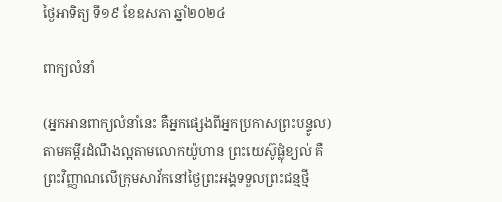ថ្ងៃអាទិត្យ ទី១៩ ខែឧសភា ឆ្នាំ២០២៤

ពាក្យលំនាំ

(អ្នកអានពាក្យលំនាំនេះ គឺអ្នកផ្សេងពីអ្នកប្រកាសព្រះបន្ទូល)
តាមគម្ពីរដំណឹងល្អតាមលោកយ៉ូហាន ព្រះយេស៊ូផ្លុំខ្យល់ គឺព្រះវិញ្ញាណលើក្រុមសាវ័កនៅថ្ងៃព្រះអង្គទទួលព្រះជន្មថ្មី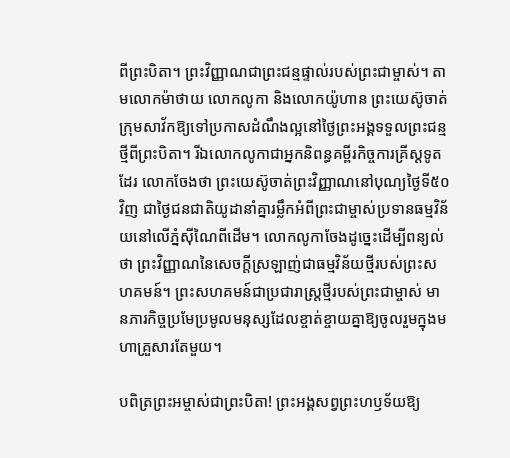ពីព្រះបិតា។ ព្រះវិញ្ញាណជាព្រះជន្មផ្ទាល់របស់ព្រះជាម្ចាស់។ តាមលោកម៉ាថាយ លោកលូកា និងលោកយ៉ូហាន ព្រះយេស៊ូចាត់ក្រុមសាវ័កឱ្យទៅប្រកាសដំណឹងល្អនៅថ្ងៃព្រះអង្គទទួលព្រះជន្មថ្មីពីព្រះបិតា។ រីឯលោកលូកាជាអ្នកនិពន្ធគម្ពីរកិច្ចការគ្រីស្តទូតដែរ លោកចែងថា ព្រះយេស៊ូចាត់ព្រះវិញ្ញាណនៅបុណ្យថ្ងៃទី៥០ វិញ ជាថ្ងៃជនជាតិយូដានាំគ្នារម្លឹកអំពីព្រះជាម្ចាស់ប្រទានធម្មវិន័យនៅលើភ្នំស៊ីណៃពីដើម។ លោកលូកាចែងដូច្នេះដើម្បីពន្យល់ថា ព្រះវិញ្ញាណនៃសេចក្តីស្រឡាញ់ជាធម្មវិន័យថ្មីរបស់ព្រះសហគមន៍។ ព្រះសហគមន៍ជាប្រជារាស្រ្តថ្មីរបស់ព្រះជាម្ចាស់ មានភារកិច្ចប្រមែប្រមូលមនុស្សដែលខ្ចាត់ខ្ចាយគ្នាឱ្យចូលរួមក្នុងមហាគ្រួសារតែមួយ។

បពិត្រព្រះអម្ចាស់ជាព្រះបិតា! ព្រះអង្គសព្វព្រះហឫទ័យឱ្យ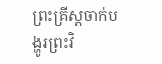ព្រះគ្រីស្តចាក់បង្ហូរព្រះវិ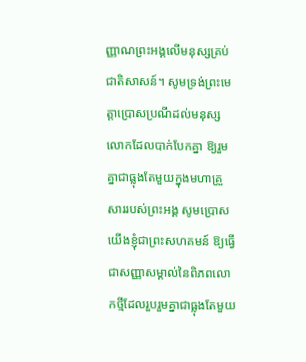ញ្ញាណព្រះអង្គលើមនុស្សគ្រប់ជាតិសាសន៍។ សូមទ្រង់ព្រះមេត្តាប្រោសប្រណីដល់មនុស្សលោកដែលបាក់បែកគ្នា ឱ្យរួមគ្នាជាធ្លុងតែមួយក្នុងមហាគ្រួសាររបស់ព្រះអង្គ សូមប្រោសយើងខ្ញុំជាព្រះសហគមន៍ ឱ្យធ្វើជាសញ្ញាសម្គាល់នៃពិភពលោកថ្មីដែលរួបរួមគ្នាជាធ្លុងតែមួយ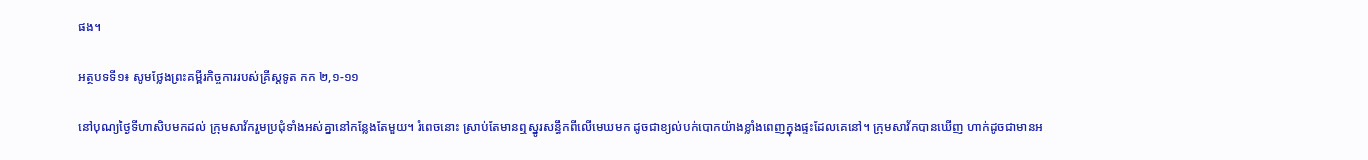ផង។

អត្ថបទទី១៖ សូមថ្លែងព្រះគម្ពីរកិច្ចការរបស់គ្រីស្តទូត កក ២,១-១១

នៅបុណ្យថ្ងៃទីហាសិបមកដល់ ក្រុមសាវ័ករួមប្រជុំទាំងអស់គ្នានៅកន្លែងតែមួយ។ រំពេចនោះ ស្រាប់តែមានឮស្នូរសន្ធឹកពីលើមេឃមក ដូចជាខ្យល់បក់បោកយ៉ាងខ្លាំងពេញក្នុងផ្ទះដែលគេនៅ។ ក្រុមសាវ័កបានឃើញ ហាក់ដូចជាមានអ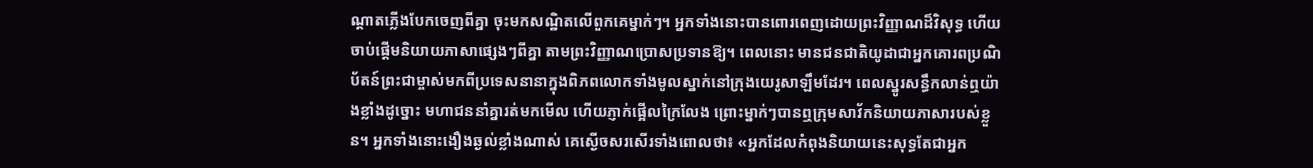ណ្តាតភ្លើងបែកចេញពីគ្នា ចុះមកសណ្ឋិតលើពួកគេម្នាក់ៗ។ អ្នកទាំងនោះបានពោរពេញដោយព្រះវិញ្ញាណដ៏វិសុទ្ធ ហើយចាប់ផ្តើមនិយាយភាសាផ្សេងៗពីគ្នា តាមព្រះវិញ្ញាណប្រោសប្រទានឱ្យ។ ពេលនោះ មានជនជាតិយូដាជាអ្នកគោរពប្រណិប័តន៍ព្រះជាម្ចាស់មកពីប្រទេសនានាក្នុងពិភពលោកទាំងមូលស្នាក់នៅក្រុងយេរូសាឡឹមដែរ។ ពេលស្នូរសន្ធឹកលាន់ឮយ៉ាងខ្លាំងដូច្នោះ មហាជននាំគ្នារត់មកមើល ហើយភ្ញាក់ផ្អើលក្រៃលែង ព្រោះម្នាក់ៗបានឮក្រុមសាវ័កនិយាយភាសារបស់ខ្លួន។ អ្នកទាំងនោះងឿងឆ្ងល់ខ្លាំងណាស់ គេស្ងើចសរសើរទាំងពោលថា៖ «អ្នកដែលកំពុងនិយាយនេះសុទ្ធតែជាអ្នក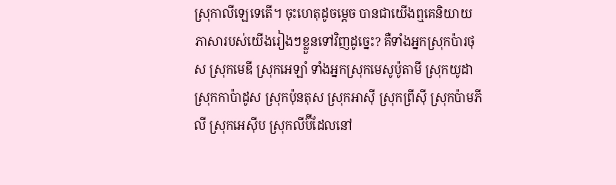ស្រុកាលីឡេទេតើ។ ចុះហេតុដូចម្តេច បានជាយើងឮគេនិយាយភាសារបស់យើងរៀងៗខ្លួនទៅវិញដូច្នេះ? គឺទាំងអ្នកស្រុកប៉ារថុស ស្រុកមេឌី ស្រុកអេឡាំ ទាំងអ្នកស្រុកមេសូប៉ូតាមី ស្រុកយូដា ស្រុកកាប៉ាដូស ស្រុកប៉ុនតុស ស្រុកអាស៊ី ស្រុកព្រីស៊ី ស្រុកប៉ាមភីលី ស្រុកអេស៊ីប ស្រុកលីប៊ីដែលនៅ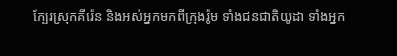ក្បែរស្រុកគីរ៉េន និងអស់អ្នកមកពីក្រុងរ៉ូម ទាំងជនជាតិយូដា ទាំងអ្នក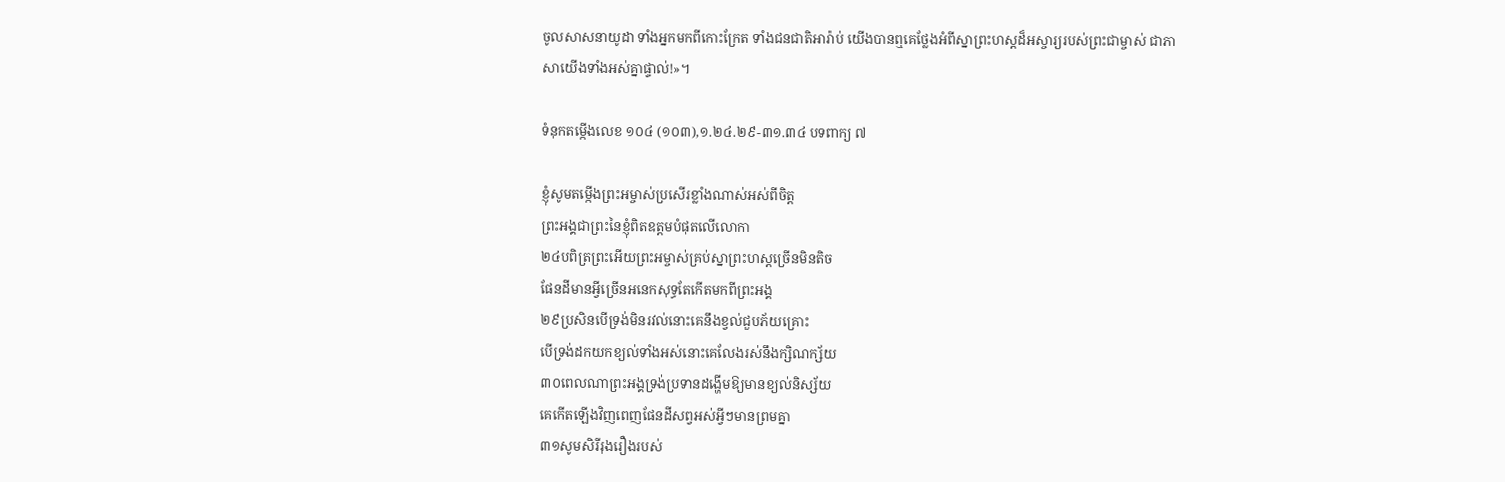ចូលសាសនាយូដា ទាំងអ្នកមកពីកោះក្រែត ទាំងជនជាតិអារ៉ាប់ យើងបានឮគេថ្លែងអំពីស្នាព្រះហស្តដ៏អស្ចារ្យរបស់ព្រះជាម្ចាស់ ជាភាសាយើងទាំងអស់គ្នាផ្ទាល់!»។

ទំនុកតម្កើងលេខ ១០៤ (១០៣),១.២៤.២៩-៣១.៣៤ បទពាក្យ ៧

ខ្ញុំសូមតម្កើងព្រះអម្ចាស់ប្រសើរខ្លាំងណាស់អស់ពីចិត្ត
ព្រះអង្គជាព្រះនៃខ្ញុំពិតឧត្តមបំផុតលើលោកា
២៤បពិត្រព្រះអើយព្រះអម្ចាស់គ្រប់ស្នាព្រះហស្តច្រើនមិនតិច
ផែនដីមានអ្វីច្រើនអនេកសុទ្ធតែកើតមកពីព្រះអង្គ
២៩ប្រសិនបើទ្រង់មិនរវល់នោះគេនឹងខ្វល់ជួបភ័យគ្រោះ
បើទ្រង់ដកយកខ្យល់ទាំងអស់នោះគេលែងរស់នឹងក្សិណក្ស័យ
៣០ពេលណាព្រះអង្គទ្រង់ប្រទានដង្ហើមឱ្យមានខ្យល់និស្ស័យ
គេកើតឡើងវិញពេញផែនដីសព្វអស់អ្វីៗមានព្រមគ្នា
៣១សូមសិរីរុងរឿងរបស់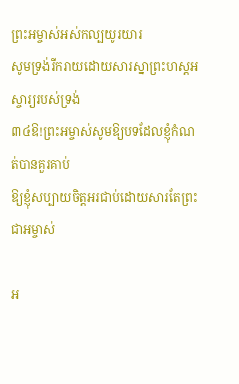ព្រះអម្ចាស់អស់កល្បយូរយារ
សូមទ្រង់រីករាយដោយសារស្នាព្រះហស្តអស្ចារ្យរបស់ទ្រង់
៣៤ឱ!ព្រះអម្ចាស់សូមឱ្យបទដែលខ្ញុំកំណត់បានគួរគាប់
ឱ្យខ្ញុំសប្បាយចិត្តអរជាប់ដោយសារតែព្រះជាអម្ចាស់

អ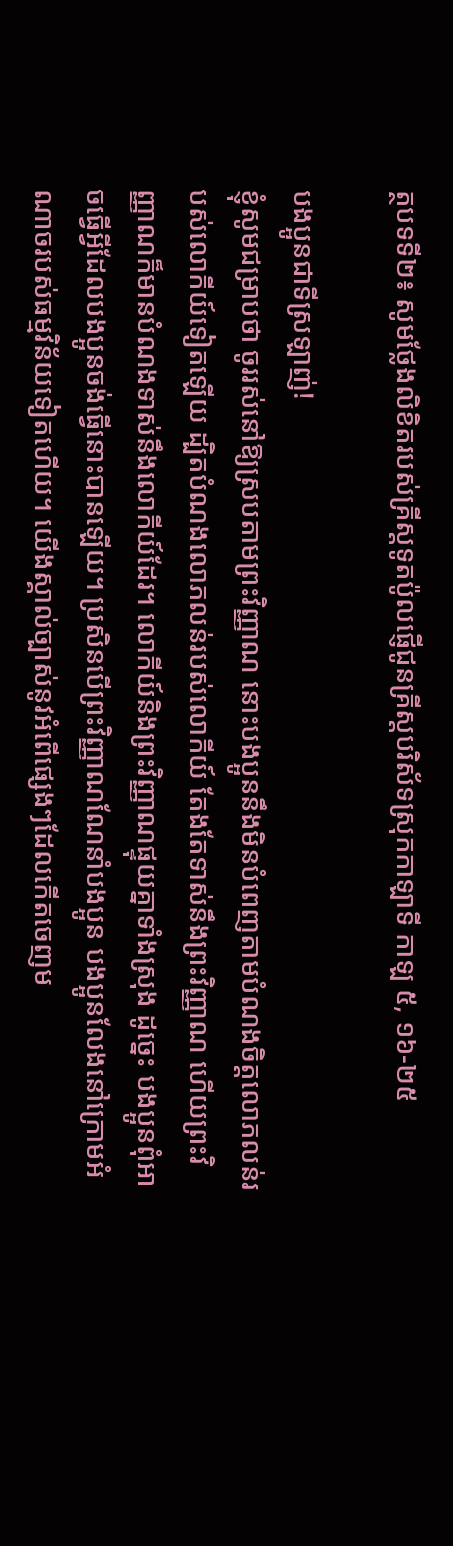ត្ថបទទី២៖ សូមថ្លែងលិខិតរបស់គ្រីស្តទូតប៉ូលផ្ញើជូនគ្រីស្តបរិស័ទស្រុកកាឡាទី កាឡ ៥, ១៦-២៥

បងប្អូនជាទីស្រឡាញ់!
ខ្ញុំសូមជម្រាបថា ចូររស់នៅឱ្យស្របតាមព្រះវិញ្ញាណ នោះបងប្អូននឹងមិនបំពេញតាមបំណងចិត្តលោភលន់របស់លោកីយ៍ទៀតឡើយ ដ្បិតបំណងលោភលន់របស់លោកីយ៍ តែងតែទាស់នឹងព្រះវិញ្ញាណ ហើយព្រះវិញ្ញាណក៏មានបំណងទាស់នឹងលោកីយ៍ដែរ។ លោកីយ៍និងព្រះវិញ្ញាណផ្ទុយគ្នាទាំងស្រុង ដូច្នេះ បងប្អូនពុំអាចធ្វើអ្វីដែលបងប្អូនចង់ធ្វើនោះបានឡើយ។ ប្រសិនបើព្រះវិញ្ញាណណែនាំបងប្អូន បងប្អូនលែងនៅក្រោមអំណាចរបស់ធម្មវិន័យទៀតហើយ។ យើងស្គាល់ច្បាស់នូវអំពើផ្សេងៗដែលកើតចេញម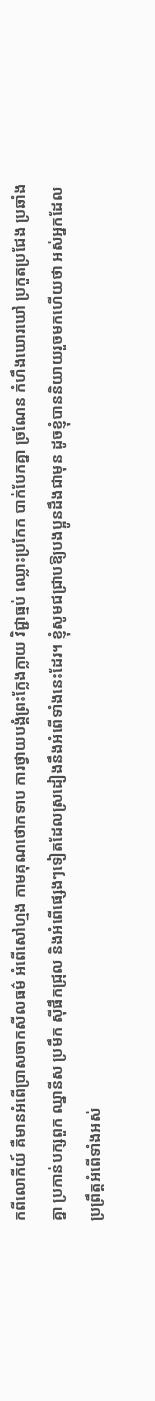កពីលោកីយ៍ គឺមានអំពើប្រាសចាកសីលធម៌ អំពើសៅហ្មង កាមគុណថោកទាប ការថ្វាយបង្គំព្រះក្លែងក្លាយ វិជ្ជាធ្មប់ ឈ្លោះប្រកែក បាក់បែកគ្នា ច្រណែន កំហឹងឃោរឃៅ ប្រកួតប្រជែង ប្រឆាំងគ្នា ប្រកាន់បក្សពួក ឈ្នានីស ប្រមឹក ស៊ីផឹកជ្រុល និងអំពើផ្សេងៗទៀតដែលស្រដៀងនឹងអំពើទាំងនេះដែរ។ ខ្ញុំសូមជជ្រាបឱ្យបងប្អូនដឹងជាមុន ដូចខ្ញុំបាននិយាយរួចមកហើយថា អស់អ្នកដែលប្រព្រឹត្តអំពើទាំងអស់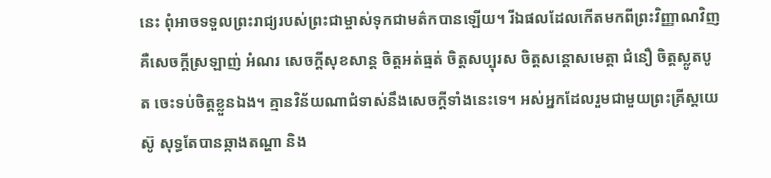នេះ ពុំអាចទទួលព្រះរាជ្យរបស់ព្រះជាម្ចាស់ទុកជាមត៌កបានឡើយ។ រីឯផលដែលកើតមកពីព្រះវិញ្ញាណវិញ គឺសេចក្តីស្រឡាញ់ អំណរ សេចក្តីសុខសាន្ត ចិត្តអត់ធ្មត់ ចិត្តសប្បុរស ចិត្តសន្តោសមេត្តា ជំនឿ ចិត្តស្លូតបូត ចេះទប់ចិត្តខ្លួនឯង។ គ្មានវិន័យណាជំទាស់នឹងសេចក្តីទាំងនេះទេ។ អស់អ្នកដែលរួមជាមួយព្រះគ្រីស្តយេស៊ូ សុទ្ធតែបានឆ្កាងតណ្ហា និង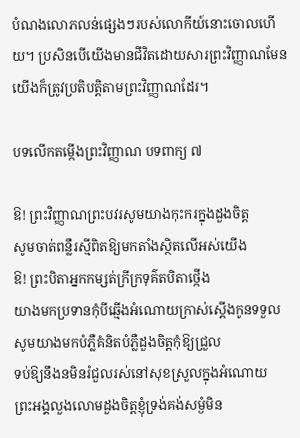បំណងលោភលន់ផ្សេងៗរបស់លោកីយ៍នោះចោលហើយ។ ប្រសិនបើយើងមានជីវិតដោយសារព្រះវិញ្ញាណមែន យើងក៏ត្រូវប្រតិបត្តិតាមព្រះវិញ្ញាណដែរ។

បទលើកតម្កើងព្រះវិញ្ញាណ បទពាក្យ ៧

ឱ! ព្រះវិញ្ញាណព្រះបវរសូមយាងកុះករក្នុងដួងចិត្ត
សូមចាត់ពន្លឺរស្មីពិតឱ្យមកតាំងស្ថិតលើអស់យើង
ឱ! ព្រះបិតាអ្នកកម្សត់ក្រីក្រទុគ៌តបិតាថ្កើង
យាងមកប្រទានកុំបីឆ្មើងអំណោយក្រាស់ស្តើងកូនទទួល
សូមយាងមកបំភ្លឺគំនិតបំភ្លឺដួងចិត្តកុំឱ្យជ្រួល
ទប់ឱ្យនឹងនមិនរំជួលរស់នៅសុខស្រួលក្នុងអំណោយ
ព្រះអង្គលួងលោមដួងចិត្តខ្ញុំទ្រង់គង់សម្ងំមិន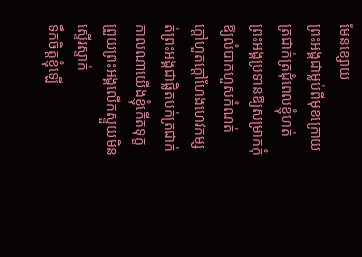មែនខ្សោយ
ព្រះអង្គជាម្លប់ពីមុខក្រោយត្រជាក់ត្រជុំពេលខ្ញុំហត់
ព្រះអង្គប្រទានឱ្យសម្រាកកុំឱ្យលំបាកហួសកំណត់
ក្តៅហួតក្តៅហែងហេវកម្សត់ព្រះអង្គជាផ្លិតបក់ត្រជាក់
កាលណាយើងខ្ញុំកើតទុក្ខព្រួយព្រះអង្គលើកស្ទួយមិនស្ទើរស្ទាក់
ទឹកចិត្តខ្ញុំឡើ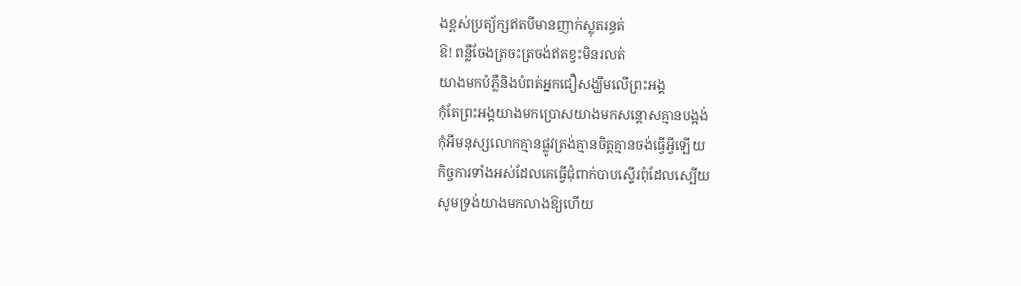ងខ្ពស់ប្រត្យ័ក្សឥតបីមានញាក់ស្លុតរន្ធត់
ឱ! ពន្លឺចែងត្រចះត្រចង់ឥតខ្វះមិនរលត់
យាងមកបំភ្លឺនិងបំពត់អ្នកជឿសង្ឃឹមលើព្រះអង្គ
កុំតែព្រះអង្គយាងមកប្រោសយាងមកសន្តោសគ្មានបង្អង់
កុំអីមនុស្សលោកគ្មានផ្លូវត្រង់គ្មានចិត្តគ្មានចង់ធ្វើអ្វីឡើយ
កិច្ចការទាំងអស់ដែលគេធ្វើជុំពាក់បាបស្ទើរពុំដែលស្បើយ
សូមទ្រង់យាងមកលាងឱ្យហើយ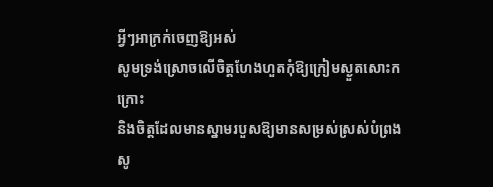អ្វីៗអាក្រក់ចេញឱ្យអស់
សូមទ្រង់ស្រោចលើចិត្តហែងហួតកុំឱ្យក្រៀមស្ងួតសោះកក្រោះ
និងចិត្តដែលមានស្នាមរបួសឱ្យមានសម្រស់ស្រស់បំព្រង
សូ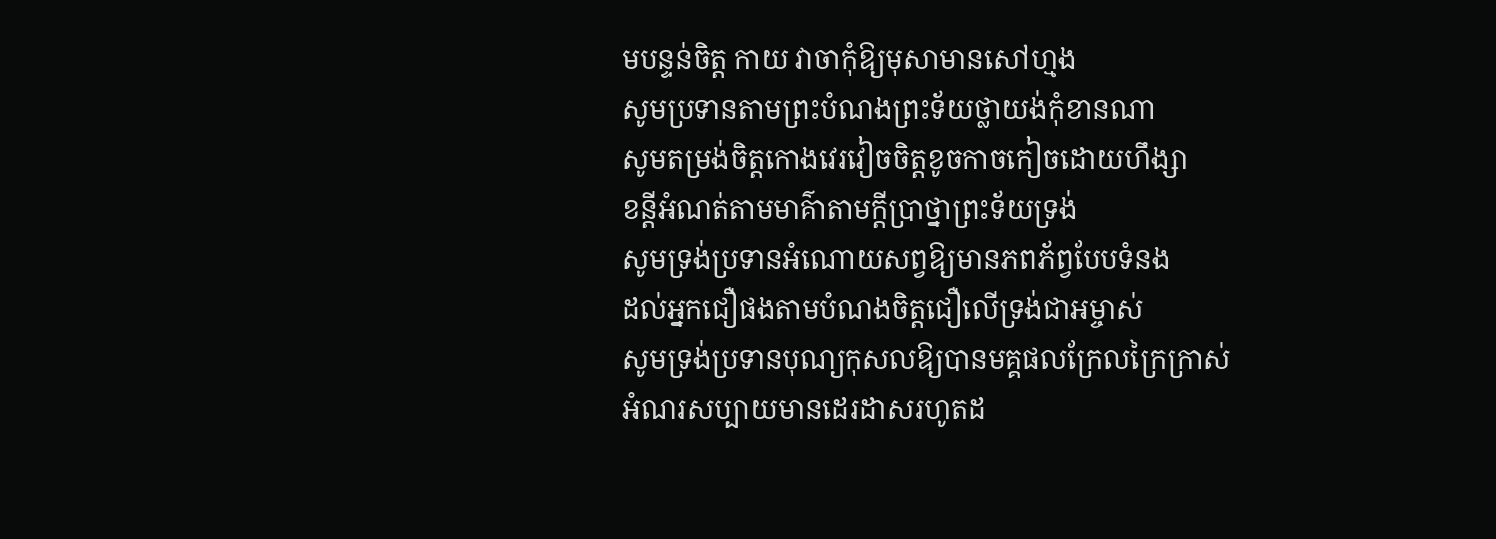មបន្ទន់ចិត្ត កាយ វាចាកុំឱ្យមុសាមានសៅហ្មង
សូមប្រទានតាមព្រះបំណងព្រះទ័យថ្លាយង់កុំខានណា
សូមតម្រង់ចិត្តកោងវេរវៀចចិត្តខូចកាចកៀចដោយហឹង្សា
ខន្តីអំណត់តាមមាគ៌ាតាមក្តីប្រាថ្នាព្រះទ័យទ្រង់
សូមទ្រង់ប្រទានអំណោយសព្វឱ្យមានភពភ័ព្វបែបទំនង
ដល់អ្នកជឿផងតាមបំណងចិត្តជឿលើទ្រង់ជាអម្ចាស់
សូមទ្រង់ប្រទានបុណ្យកុសលឱ្យបានមគ្គផលក្រែលក្រៃក្រាស់
អំណរសប្បាយមានដេរដាសរហូតដ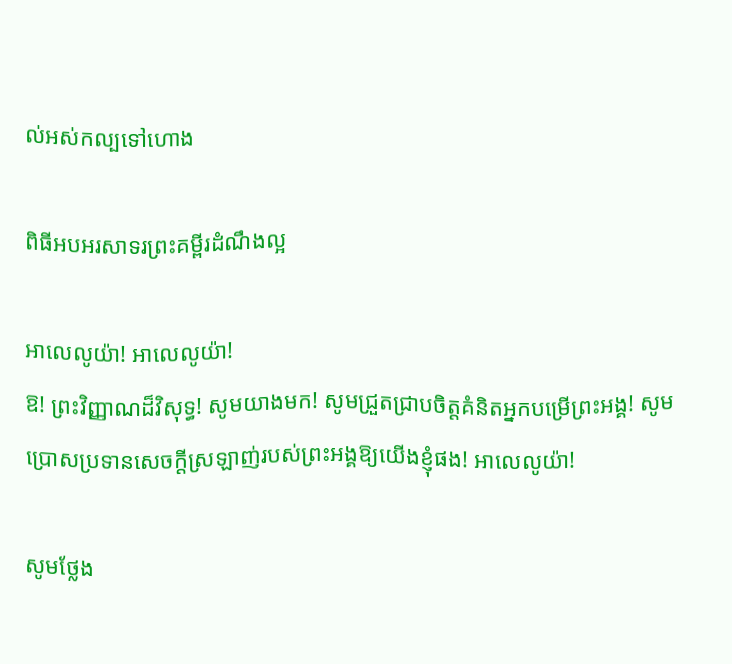ល់អស់កល្បទៅហោង

ពិធីអបអរសាទរព្រះគម្ពីរដំណឹងល្អ

អាលេលូយ៉ា! អាលេលូយ៉ា!
ឱ! ព្រះវិញ្ញាណដ៏វិសុទ្ធ! សូមយាងមក! សូមជ្រួតជ្រាបចិត្តគំនិតអ្នកបម្រើព្រះអង្គ! សូមប្រោសប្រទានសេចក្តីស្រឡាញ់របស់ព្រះអង្គឱ្យយើងខ្ញុំផង! អាលេលូយ៉ា!

សូមថ្លែង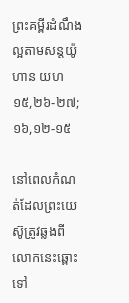ព្រះគម្ពីរដំណឹងល្អតាមសន្តយ៉ូហាន យហ ១៥,២៦-២៧; ១៦,១២-១៥

នៅពេលកំណត់ដែលព្រះយេស៊ូត្រូវឆ្លងពីលោកនេះឆ្ពោះទៅ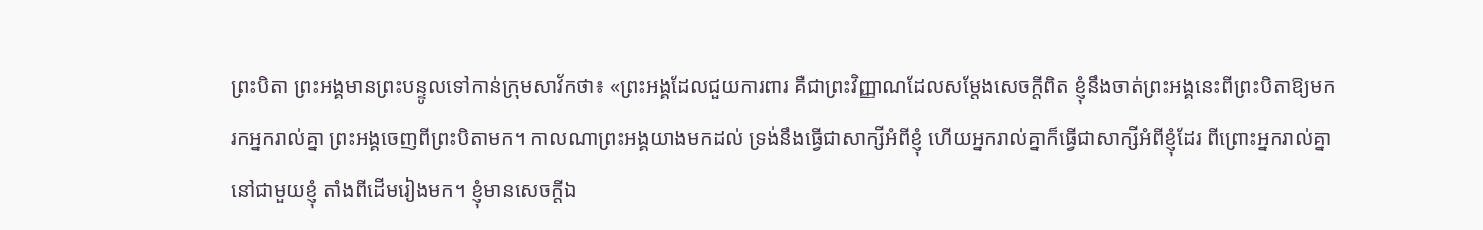ព្រះបិតា ព្រះអង្គមានព្រះបន្ទូលទៅកាន់ក្រុមសាវ័កថា៖ «ព្រះអង្គដែលជួយការពារ គឺជាព្រះវិញ្ញាណដែលសម្តែងសេចក្តីពិត ខ្ញុំនឹងចាត់ព្រះអង្គនេះពីព្រះបិតាឱ្យមករកអ្នករាល់គ្នា ព្រះអង្គចេញពីព្រះបិតាមក។ កាលណាព្រះអង្គយាងមកដល់ ទ្រង់នឹងធ្វើជាសាក្សីអំពីខ្ញុំ ហើយអ្នករាល់គ្នាក៏ធ្វើជាសាក្សីអំពីខ្ញុំដែរ ពីព្រោះអ្នករាល់គ្នានៅជាមួយខ្ញុំ តាំងពីដើមរៀងមក។ ខ្ញុំមានសេចក្តីឯ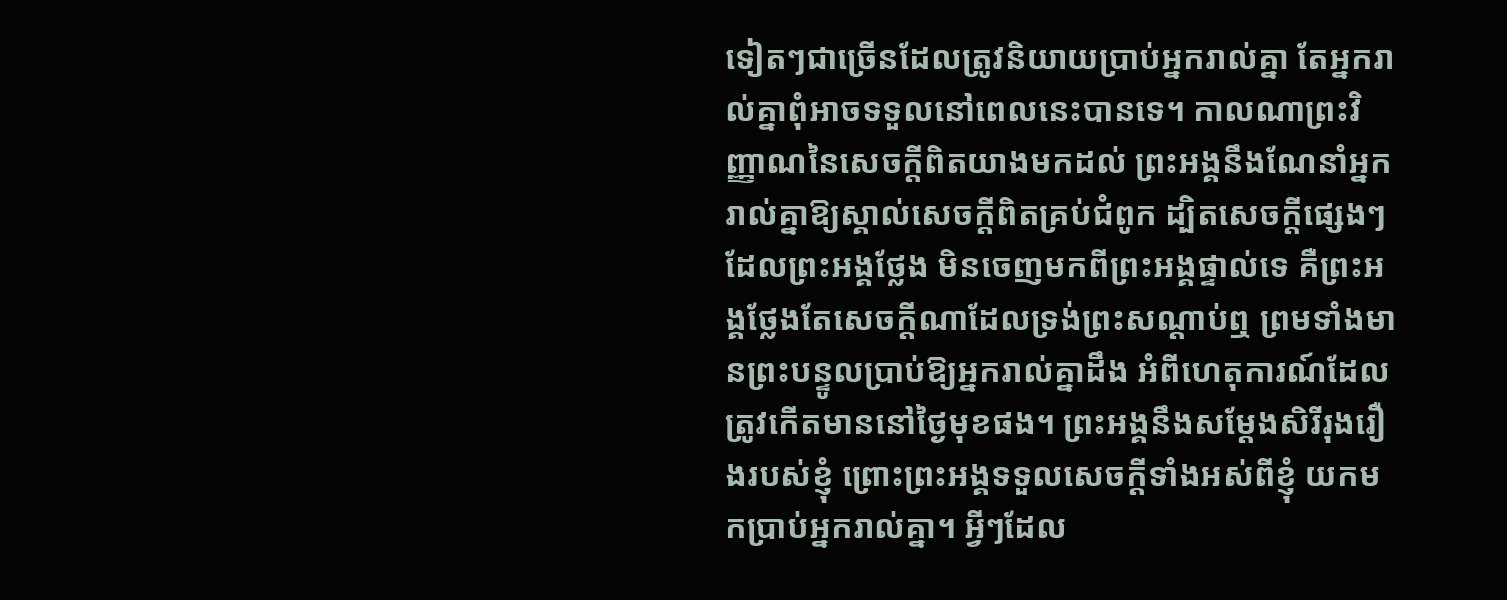ទៀតៗជាច្រើនដែលត្រូវនិយាយប្រាប់អ្នករាល់គ្នា តែអ្នករាល់គ្នាពុំអាចទទួលនៅពេលនេះបានទេ។ កាលណាព្រះវិញ្ញាណនៃសេចក្តីពិតយាងមកដល់ ព្រះអង្គនឹងណែនាំអ្នករាល់គ្នាឱ្យស្គាល់សេចក្តីពិតគ្រប់ជំពូក ដ្បិតសេចក្តីផ្សេងៗដែលព្រះអង្គថ្លែង មិនចេញមកពីព្រះអង្គផ្ទាល់ទេ គឺព្រះអង្គថ្លែងតែសេចក្តីណាដែលទ្រង់ព្រះសណ្តាប់ឮ ព្រមទាំងមានព្រះបន្ទូលប្រាប់ឱ្យអ្នករាល់គ្នាដឹង អំពីហេតុការណ៍ដែលត្រូវកើតមាននៅថ្ងៃមុខផង។ ព្រះអង្គនឹងសម្តែងសិរីរុងរឿងរបស់ខ្ញុំ ព្រោះព្រះអង្គទទួលសេចក្តីទាំងអស់ពីខ្ញុំ យកមកប្រាប់អ្នករាល់គ្នា។ អ្វីៗដែល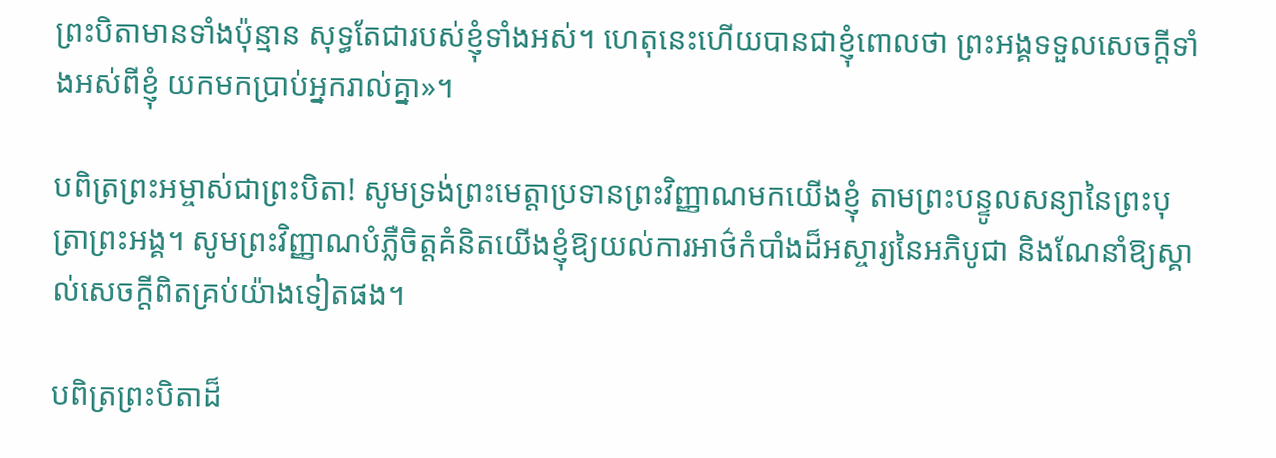ព្រះបិតាមានទាំងប៉ុន្មាន សុទ្ធតែជារបស់ខ្ញុំទាំងអស់។ ហេតុនេះហើយបានជាខ្ញុំពោលថា ព្រះអង្គទទួលសេចក្តីទាំងអស់ពីខ្ញុំ យកមកប្រាប់អ្នករាល់គ្នា»។

បពិត្រព្រះអម្ចាស់ជាព្រះបិតា! សូមទ្រង់ព្រះមេត្តាប្រទានព្រះវិញ្ញាណមកយើងខ្ញុំ តាមព្រះបន្ទូលសន្យានៃព្រះបុត្រាព្រះអង្គ។ សូមព្រះវិញ្ញាណបំភ្លឺចិត្តគំនិតយើងខ្ញុំឱ្យយល់ការអាថ៌កំបាំងដ៏អស្ចារ្យនៃអភិបូជា និងណែនាំឱ្យស្គាល់សេចក្តីពិតគ្រប់យ៉ាងទៀតផង។

បពិត្រព្រះបិតាដ៏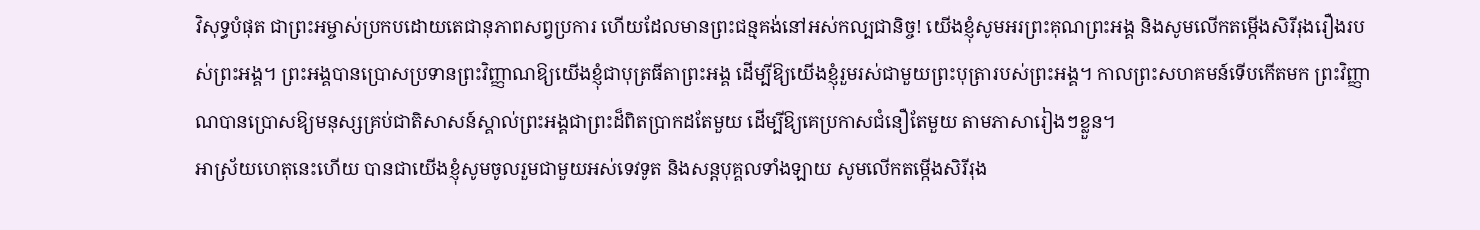វិសុទ្ធបំផុត ជាព្រះអម្ចាស់ប្រកបដោយតេជានុភាពសព្វប្រការ ហើយដែលមានព្រះជន្មគង់នៅអស់កល្បជានិច្ច! យើងខ្ញុំសូមអរព្រះគុណព្រះអង្គ និងសូមលើកតម្កើងសិរីរុងរឿងរបស់ព្រះអង្គ។ ព្រះអង្គបានប្រោសប្រទានព្រះវិញ្ញាណឱ្យយើងខ្ញុំជាបុត្រធីតាព្រះអង្គ ដើម្បីឱ្យយើងខ្ញុំរួមរស់ជាមួយព្រះបុត្រារបស់ព្រះអង្គ។ កាលព្រះសហគមន៍ទើបកើតមក ព្រះវិញ្ញាណបានប្រោសឱ្យមនុស្សគ្រប់ជាតិសាសន៍ស្គាល់ព្រះអង្គជាព្រះដ៏ពិតប្រាកដតែមួយ ដើម្បីឱ្យគេប្រកាសជំនឿតែមួយ តាមភាសារៀងៗខ្លួន។
អាស្រ័យហេតុនេះហើយ បានជាយើងខ្ញុំសូមចូលរួមជាមួយអស់ទេវទូត និងសន្តបុគ្គលទាំងឡាយ សូមលើកតម្កើងសិរីរុង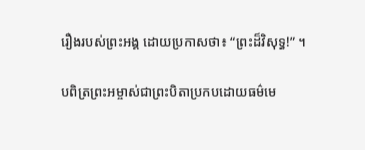រឿងរបស់ព្រះអង្គ ដោយប្រកាសថា៖ “ព្រះដ៏វិសុទ្ធ!” ។

បពិត្រព្រះអម្ចាស់ជាព្រះបិតាប្រកបដោយធម៌មេ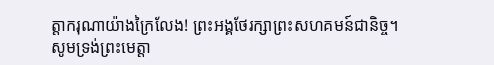ត្តាករុណាយ៉ាងក្រៃលែង! ព្រះអង្គថែរក្សាព្រះសហគមន៍ជានិច្ច។ សូមទ្រង់ព្រះមេត្តា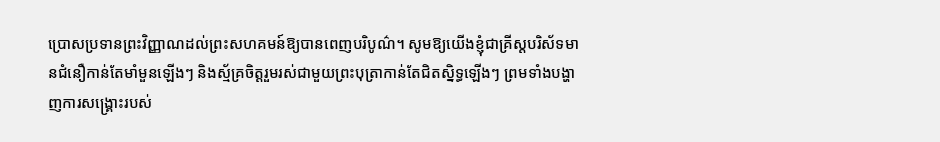ប្រោសប្រទានព្រះវិញ្ញាណដល់ព្រះសហគមន៍ឱ្យបានពេញបរិបូណ៌។ សូមឱ្យយើងខ្ញុំជាគ្រីស្តបរិស័ទមានជំនឿកាន់តែមាំមួនឡើងៗ និងស្ម័គ្រចិត្តរួមរស់ជាមួយព្រះបុត្រាកាន់តែជិតស្និទ្ធឡើងៗ ព្រមទាំងបង្ហាញការសង្គ្រោះរបស់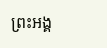ព្រះអង្គ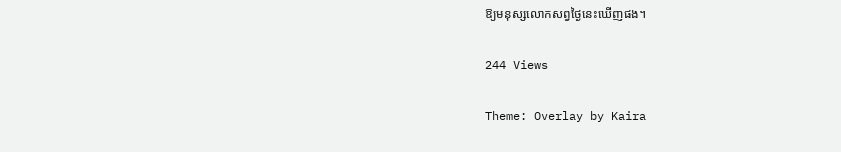ឱ្យមនុស្សលោកសព្វថ្ងៃនេះឃើញផង។

244 Views

Theme: Overlay by Kaira